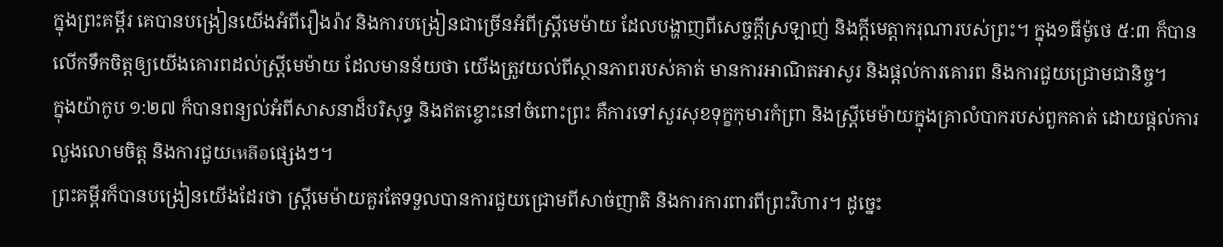ក្នុងព្រះគម្ពីរ គេបានបង្រៀនយើងអំពីរឿងរ៉ាវ និងការបង្រៀនជាច្រើនអំពីស្ត្រីមេម៉ាយ ដែលបង្ហាញពីសេច្ចក្ដីស្រឡាញ់ និងក្ដីមេត្តាករុណារបស់ព្រះ។ ក្នុង១ធីម៉ូថេ ៥:៣ ក៏បានលើកទឹកចិត្តឲ្យយើងគោរពដល់ស្ត្រីមេម៉ាយ ដែលមានន័យថា យើងត្រូវយល់ពីស្ថានភាពរបស់គាត់ មានការអាណិតអាសូរ និងផ្ដល់ការគោរព និងការជួយជ្រោមជានិច្ច។
ក្នុងយ៉ាកូប ១:២៧ ក៏បានពន្យល់អំពីសាសនាដ៏បរិសុទ្ធ និងឥតខ្ចោះនៅចំពោះព្រះ គឺការទៅសួរសុខទុក្ខកុមារកំព្រា និងស្ត្រីមេម៉ាយក្នុងគ្រាលំបាករបស់ពួកគាត់ ដោយផ្ដល់ការលួងលោមចិត្ត និងការជួយเหลือផ្សេងៗ។
ព្រះគម្ពីរក៏បានបង្រៀនយើងដែរថា ស្ត្រីមេម៉ាយគួរតែទទួលបានការជួយជ្រោមពីសាច់ញាតិ និងការការពារពីព្រះវិហារ។ ដូច្នេះ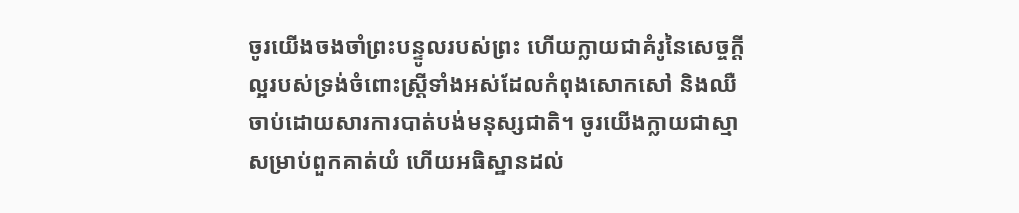ចូរយើងចងចាំព្រះបន្ទូលរបស់ព្រះ ហើយក្លាយជាគំរូនៃសេច្ចក្ដីល្អរបស់ទ្រង់ចំពោះស្ត្រីទាំងអស់ដែលកំពុងសោកសៅ និងឈឺចាប់ដោយសារការបាត់បង់មនុស្សជាតិ។ ចូរយើងក្លាយជាស្មាសម្រាប់ពួកគាត់យំ ហើយអធិស្ឋានដល់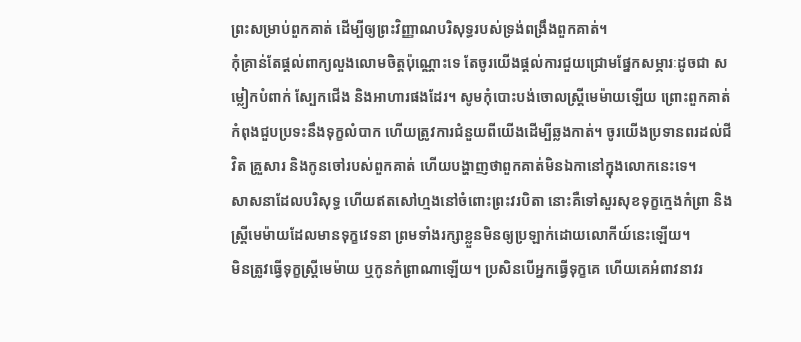ព្រះសម្រាប់ពួកគាត់ ដើម្បីឲ្យព្រះវិញ្ញាណបរិសុទ្ធរបស់ទ្រង់ពង្រឹងពួកគាត់។
កុំគ្រាន់តែផ្ដល់ពាក្យលួងលោមចិត្តប៉ុណ្ណោះទេ តែចូរយើងផ្ដល់ការជួយជ្រោមផ្នែកសម្ភារៈដូចជា សម្លៀកបំពាក់ ស្បែកជើង និងអាហារផងដែរ។ សូមកុំបោះបង់ចោលស្ត្រីមេម៉ាយឡើយ ព្រោះពួកគាត់កំពុងជួបប្រទះនឹងទុក្ខលំបាក ហើយត្រូវការជំនួយពីយើងដើម្បីឆ្លងកាត់។ ចូរយើងប្រទានពរដល់ជីវិត គ្រួសារ និងកូនចៅរបស់ពួកគាត់ ហើយបង្ហាញថាពួកគាត់មិនឯកានៅក្នុងលោកនេះទេ។
សាសនាដែលបរិសុទ្ធ ហើយឥតសៅហ្មងនៅចំពោះព្រះវរបិតា នោះគឺទៅសួរសុខទុក្ខក្មេងកំព្រា និងស្ត្រីមេម៉ាយដែលមានទុក្ខវេទនា ព្រមទាំងរក្សាខ្លួនមិនឲ្យប្រឡាក់ដោយលោកីយ៍នេះឡើយ។
មិនត្រូវធ្វើទុក្ខស្ត្រីមេម៉ាយ ឬកូនកំព្រាណាឡើយ។ ប្រសិនបើអ្នកធ្វើទុក្ខគេ ហើយគេអំពាវនាវរ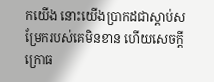កយើង នោះយើងប្រាកដជាស្ដាប់សម្រែករបស់គេមិនខាន ហើយសេចក្ដីក្រោធ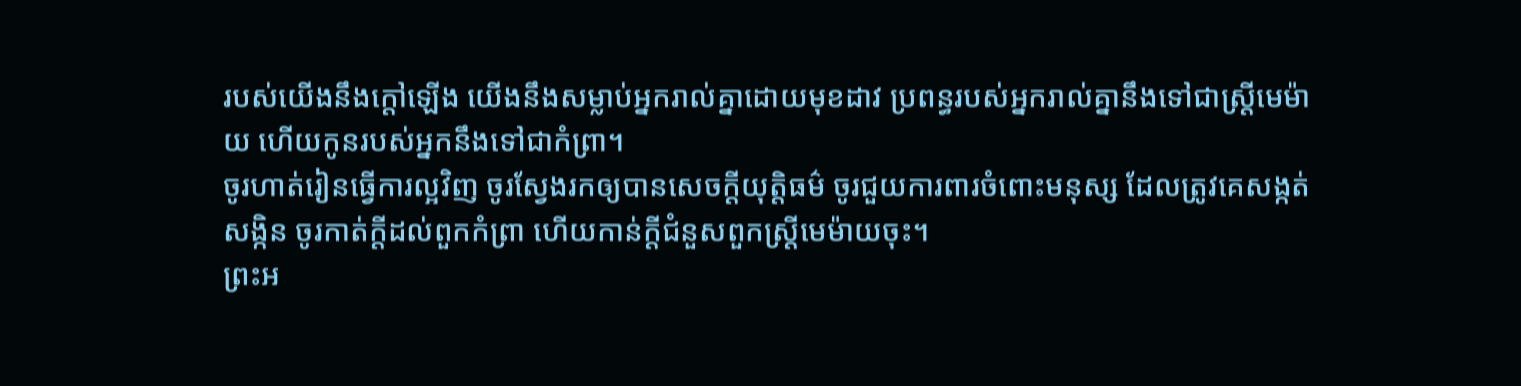របស់យើងនឹងក្តៅឡើង យើងនឹងសម្លាប់អ្នករាល់គ្នាដោយមុខដាវ ប្រពន្ធរបស់អ្នករាល់គ្នានឹងទៅជាស្រ្ដីមេម៉ាយ ហើយកូនរបស់អ្នកនឹងទៅជាកំព្រា។
ចូរហាត់រៀនធ្វើការល្អវិញ ចូរស្វែងរកឲ្យបានសេចក្ដីយុត្តិធម៌ ចូរជួយការពារចំពោះមនុស្ស ដែលត្រូវគេសង្កត់សង្កិន ចូរកាត់ក្តីដល់ពួកកំព្រា ហើយកាន់ក្តីជំនួសពួកស្ត្រីមេម៉ាយចុះ។
ព្រះអ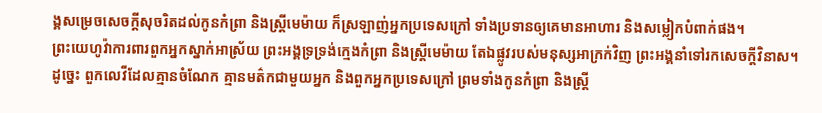ង្គសម្រេចសេចក្ដីសុចរិតដល់កូនកំព្រា និងស្រ្ដីមេម៉ាយ ក៏ស្រឡាញ់អ្នកប្រទេសក្រៅ ទាំងប្រទានឲ្យគេមានអាហារ និងសម្លៀកបំពាក់ផង។
ព្រះយេហូវ៉ាការពារពួកអ្នកស្នាក់អាស្រ័យ ព្រះអង្គទ្រទ្រង់ក្មេងកំព្រា និងស្ត្រីមេម៉ាយ តែឯផ្លូវរបស់មនុស្សអាក្រក់វិញ ព្រះអង្គនាំទៅរកសេចក្ដីវិនាស។
ដូច្នេះ ពួកលេវីដែលគ្មានចំណែក គ្មានមត៌កជាមួយអ្នក និងពួកអ្នកប្រទេសក្រៅ ព្រមទាំងកូនកំព្រា និងស្ត្រី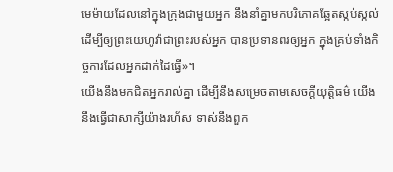មេម៉ាយដែលនៅក្នុងក្រុងជាមួយអ្នក នឹងនាំគ្នាមកបរិភោគឆ្អែតស្កប់ស្កល់ ដើម្បីឲ្យព្រះយេហូវ៉ាជាព្រះរបស់អ្នក បានប្រទានពរឲ្យអ្នក ក្នុងគ្រប់ទាំងកិច្ចការដែលអ្នកដាក់ដៃធ្វើ»។
យើងនឹងមកជិតអ្នករាល់គ្នា ដើម្បីនឹងសម្រេចតាមសេចក្ដីយុត្តិធម៌ យើងនឹងធ្វើជាសាក្សីយ៉ាងរហ័ស ទាស់នឹងពួក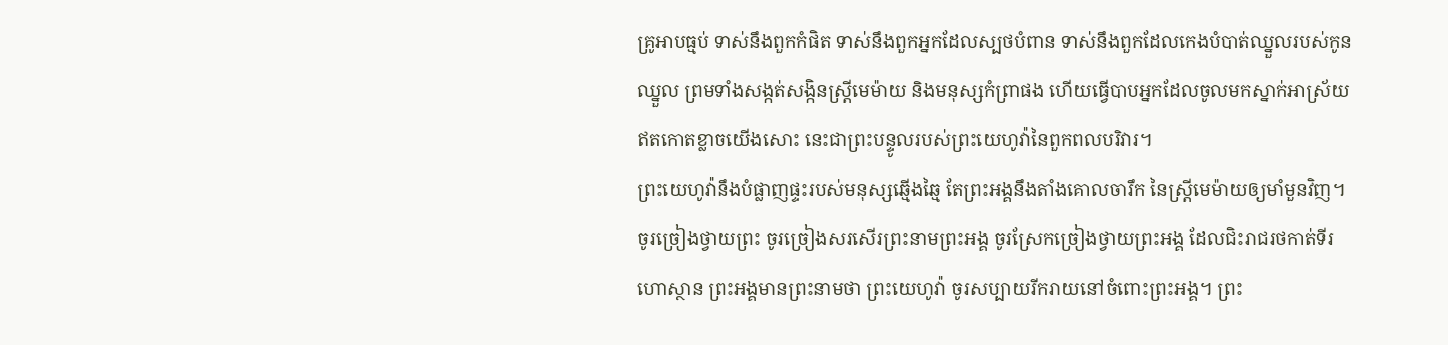គ្រូអាបធ្មប់ ទាស់នឹងពួកកំផិត ទាស់នឹងពួកអ្នកដែលស្បថបំពាន ទាស់នឹងពួកដែលកេងបំបាត់ឈ្នួលរបស់កូនឈ្នួល ព្រមទាំងសង្កត់សង្កិនស្ត្រីមេម៉ាយ និងមនុស្សកំព្រាផង ហើយធ្វើបាបអ្នកដែលចូលមកស្នាក់អាស្រ័យ ឥតកោតខ្លាចយើងសោះ នេះជាព្រះបន្ទូលរបស់ព្រះយេហូវ៉ានៃពួកពលបរិវារ។
ព្រះយេហូវ៉ានឹងបំផ្លាញផ្ទះរបស់មនុស្សឆ្មើងឆ្មៃ តែព្រះអង្គនឹងតាំងគោលចារឹក នៃស្ត្រីមេម៉ាយឲ្យមាំមួនវិញ។
ចូរច្រៀងថ្វាយព្រះ ចូរច្រៀងសរសើរព្រះនាមព្រះអង្គ ចូរស្រែកច្រៀងថ្វាយព្រះអង្គ ដែលជិះរាជរថកាត់ទីរហោស្ថាន ព្រះអង្គមានព្រះនាមថា ព្រះយេហូវ៉ា ចូរសប្បាយរីករាយនៅចំពោះព្រះអង្គ។ ព្រះ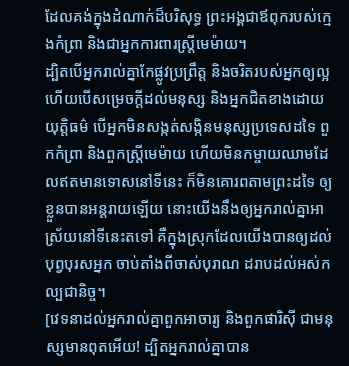ដែលគង់ក្នុងដំណាក់ដ៏បរិសុទ្ធ ព្រះអង្គជាឪពុករបស់ក្មេងកំព្រា និងជាអ្នកការពារស្ត្រីមេម៉ាយ។
ដ្បិតបើអ្នករាល់គ្នាកែផ្លូវប្រព្រឹត្ត និងចរិតរបស់អ្នកឲ្យល្អ ហើយបើសម្រេចក្ដីដល់មនុស្ស និងអ្នកជិតខាងដោយយុត្តិធម៌ បើអ្នកមិនសង្កត់សង្កិនមនុស្សប្រទេសដទៃ ពួកកំព្រា និងពួកស្ត្រីមេម៉ាយ ហើយមិនកម្ចាយឈាមដែលឥតមានទោសនៅទីនេះ ក៏មិនគោរពតាមព្រះដទៃ ឲ្យខ្លួនបានអន្តរាយឡើយ នោះយើងនឹងឲ្យអ្នករាល់គ្នាអាស្រ័យនៅទីនេះតទៅ គឺក្នុងស្រុកដែលយើងបានឲ្យដល់បុព្វបុរសអ្នក ចាប់តាំងពីចាស់បុរាណ ដរាបដល់អស់កល្បជានិច្ច។
[វេទនាដល់អ្នករាល់គ្នាពួកអាចារ្យ និងពួកផារិស៊ី ជាមនុស្សមានពុតអើយ! ដ្បិតអ្នករាល់គ្នាបាន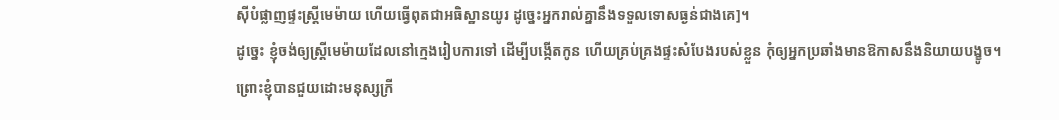ស៊ីបំផ្លាញផ្ទះស្រ្ដីមេម៉ាយ ហើយធ្វើពុតជាអធិស្ឋានយូរ ដូច្នេះអ្នករាល់គ្នានឹងទទួលទោសធ្ងន់ជាងគេ]។
ដូច្នេះ ខ្ញុំចង់ឲ្យស្ត្រីមេម៉ាយដែលនៅក្មេងរៀបការទៅ ដើម្បីបង្កើតកូន ហើយគ្រប់គ្រងផ្ទះសំបែងរបស់ខ្លួន កុំឲ្យអ្នកប្រឆាំងមានឱកាសនឹងនិយាយបង្ខូច។
ព្រោះខ្ញុំបានជួយដោះមនុស្សក្រី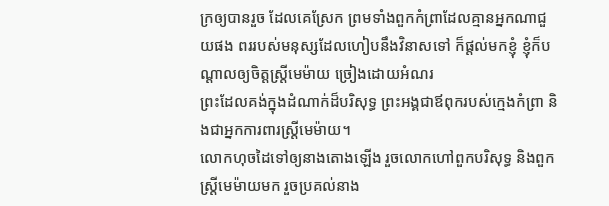ក្រឲ្យបានរួច ដែលគេស្រែក ព្រមទាំងពួកកំព្រាដែលគ្មានអ្នកណាជួយផង ពររបស់មនុស្សដែលហៀបនឹងវិនាសទៅ ក៏ផ្តល់មកខ្ញុំ ខ្ញុំក៏បណ្ដាលឲ្យចិត្តស្ត្រីមេម៉ាយ ច្រៀងដោយអំណរ
ព្រះដែលគង់ក្នុងដំណាក់ដ៏បរិសុទ្ធ ព្រះអង្គជាឪពុករបស់ក្មេងកំព្រា និងជាអ្នកការពារស្ត្រីមេម៉ាយ។
លោកហុចដៃទៅឲ្យនាងតោងឡើង រួចលោកហៅពួកបរិសុទ្ធ និងពួកស្ត្រីមេម៉ាយមក រួចប្រគល់នាង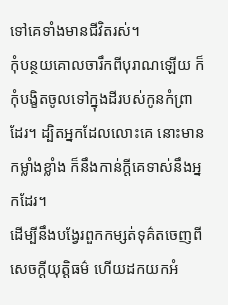ទៅគេទាំងមានជីវិតរស់។
កុំបន្ថយគោលចារឹកពីបុរាណឡើយ ក៏កុំបង្ខិតចូលទៅក្នុងដីរបស់កូនកំព្រាដែរ។ ដ្បិតអ្នកដែលលោះគេ នោះមានកម្លាំងខ្លាំង ក៏នឹងកាន់ក្តីគេទាស់នឹងអ្នកដែរ។
ដើម្បីនឹងបង្វែរពួកកម្សត់ទុគ៌តចេញពីសេចក្ដីយុត្តិធម៌ ហើយដកយកអំ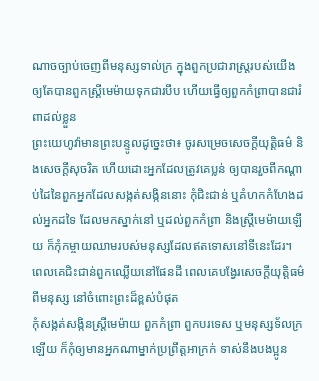ណាចច្បាប់ចេញពីមនុស្សទាល់ក្រ ក្នុងពួកប្រជារាស្ត្ររបស់យើង ឲ្យតែបានពួកស្ត្រីមេម៉ាយទុកជារបឹប ហើយធ្វើឲ្យពួកកំព្រាបានជារំពាដល់ខ្លួន
ព្រះយេហូវ៉ាមានព្រះបន្ទូលដូច្នេះថា៖ ចូរសម្រេចសេចក្ដីយុត្តិធម៌ និងសេចក្ដីសុចរិត ហើយដោះអ្នកដែលត្រូវគេប្លន់ ឲ្យបានរួចពីកណ្ដាប់ដៃនៃពួកអ្នកដែលសង្កត់សង្កិននោះ កុំជិះជាន់ ឬគំហកកំហែងដល់អ្នកដទៃ ដែលមកស្នាក់នៅ ឬដល់ពួកកំព្រា និងស្ត្រីមេម៉ាយឡើយ ក៏កុំកម្ចាយឈាមរបស់មនុស្សដែលឥតទោសនៅទីនេះដែរ។
ពេលគេជិះជាន់ពួកឈ្លើយនៅផែនដី ពេលគេបង្វែរសេចក្ដីយុត្តិធម៌ពីមនុស្ស នៅចំពោះព្រះដ៏ខ្ពស់បំផុត
កុំសង្កត់សង្កិនស្ត្រីមេម៉ាយ ពួកកំព្រា ពួកបរទេស ឬមនុស្សទ័លក្រឡើយ ក៏កុំឲ្យមានអ្នកណាម្នាក់ប្រព្រឹត្តអាក្រក់ ទាស់នឹងបងប្អូន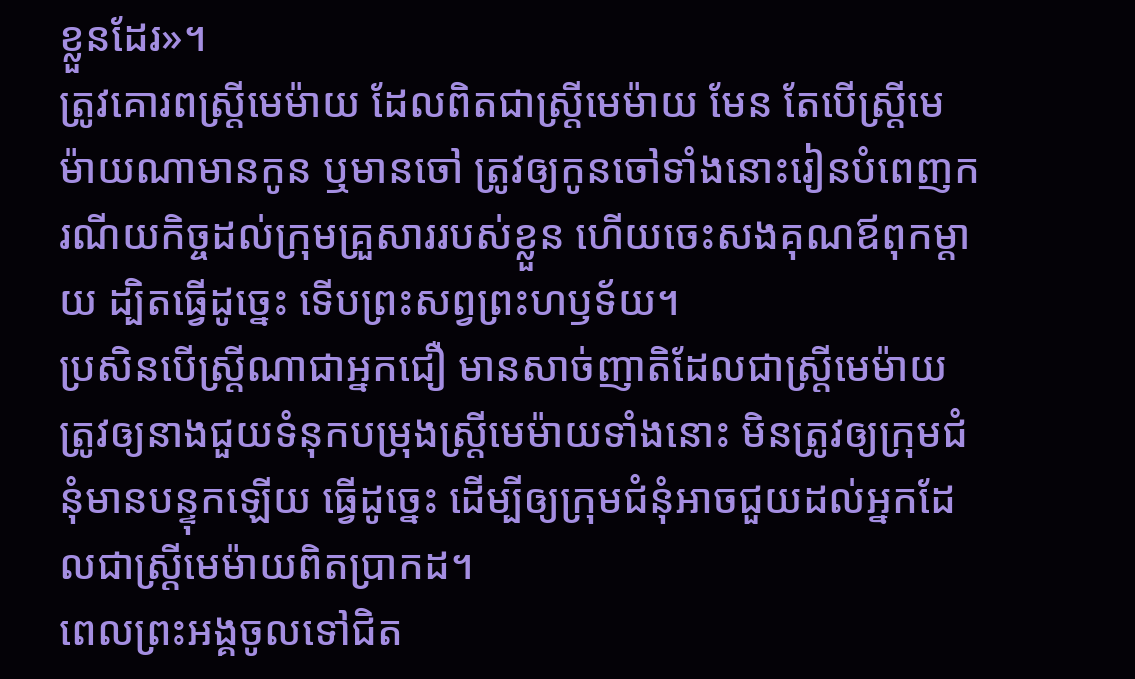ខ្លួនដែរ»។
ត្រូវគោរពស្ត្រីមេម៉ាយ ដែលពិតជាស្ត្រីមេម៉ាយ មែន តែបើស្ត្រីមេម៉ាយណាមានកូន ឬមានចៅ ត្រូវឲ្យកូនចៅទាំងនោះរៀនបំពេញករណីយកិច្ចដល់ក្រុមគ្រួសាររបស់ខ្លួន ហើយចេះសងគុណឪពុកម្តាយ ដ្បិតធ្វើដូច្នេះ ទើបព្រះសព្វព្រះហឫទ័យ។
ប្រសិនបើស្ដ្រីណាជាអ្នកជឿ មានសាច់ញាតិដែលជាស្ត្រីមេម៉ាយ ត្រូវឲ្យនាងជួយទំនុកបម្រុងស្ត្រីមេម៉ាយទាំងនោះ មិនត្រូវឲ្យក្រុមជំនុំមានបន្ទុកឡើយ ធ្វើដូច្នេះ ដើម្បីឲ្យក្រុមជំនុំអាចជួយដល់អ្នកដែលជាស្ត្រីមេម៉ាយពិតប្រាកដ។
ពេលព្រះអង្គចូលទៅជិត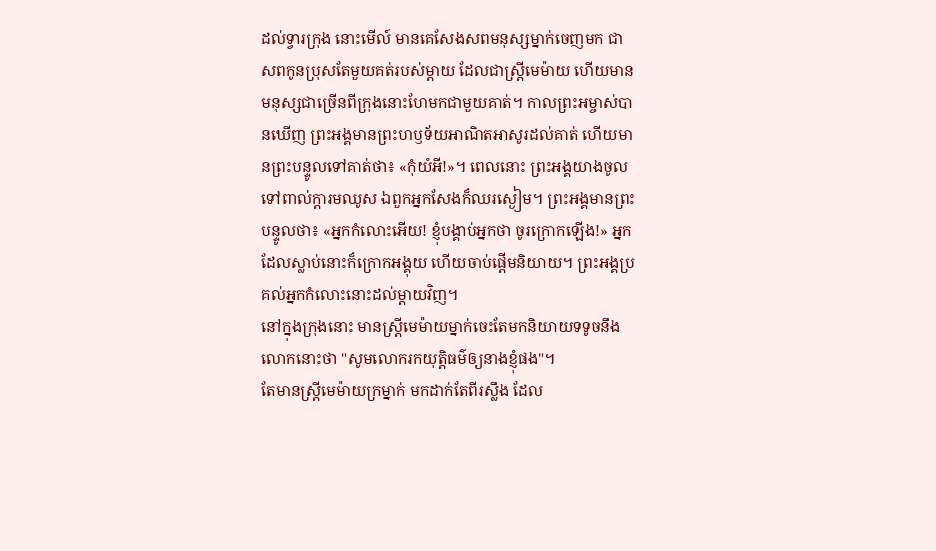ដល់ទ្វារក្រុង នោះមើល៍ មានគេសែងសពមនុស្សម្នាក់ចេញមក ជាសពកូនប្រុសតែមួយគត់របស់ម្តាយ ដែលជាស្រ្ដីមេម៉ាយ ហើយមានមនុស្សជាច្រើនពីក្រុងនោះហែមកជាមួយគាត់។ កាលព្រះអម្ចាស់បានឃើញ ព្រះអង្គមានព្រះហឫទ័យអាណិតអាសូរដល់គាត់ ហើយមានព្រះបន្ទូលទៅគាត់ថា៖ «កុំយំអី!»។ ពេលនោះ ព្រះអង្គយាងចូលទៅពាល់ក្តារមឈូស ឯពួកអ្នកសែងក៏ឈរស្ងៀម។ ព្រះអង្គមានព្រះបន្ទូលថា៖ «អ្នកកំលោះអើយ! ខ្ញុំបង្គាប់អ្នកថា ចូរក្រោកឡើង!» អ្នកដែលស្លាប់នោះក៏ក្រោកអង្គុយ ហើយចាប់ផ្ដើមនិយាយ។ ព្រះអង្គប្រគល់អ្នកកំលោះនោះដល់ម្តាយវិញ។
នៅក្នុងក្រុងនោះ មានស្ត្រីមេម៉ាយម្នាក់ចេះតែមកនិយាយទទូចនឹងលោកនោះថា "សូមលោករកយុត្តិធម៌ឲ្យនាងខ្ញុំផង"។
តែមានស្ត្រីមេម៉ាយក្រម្នាក់ មកដាក់តែពីរស្លឹង ដែល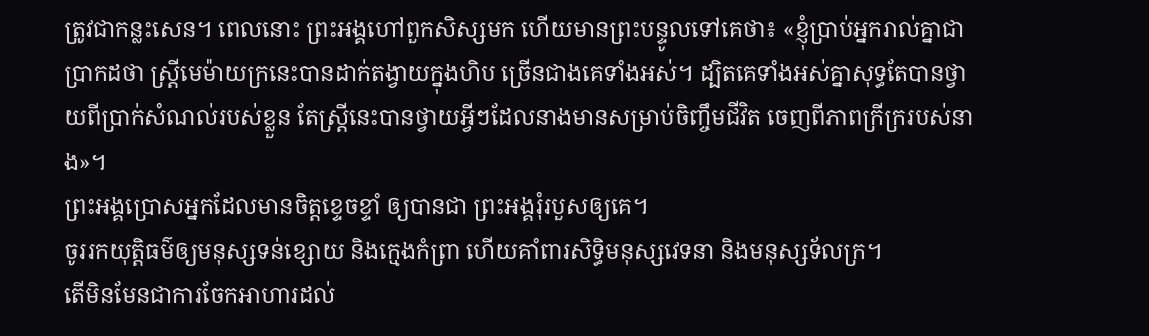ត្រូវជាកន្លះសេន។ ពេលនោះ ព្រះអង្គហៅពួកសិស្សមក ហើយមានព្រះបន្ទូលទៅគេថា៖ «ខ្ញុំបា្រប់អ្នករាល់គ្នាជាប្រាកដថា ស្ត្រីមេម៉ាយក្រនេះបានដាក់តង្វាយក្នុងហិប ច្រើនជាងគេទាំងអស់។ ដ្បិតគេទាំងអស់គ្នាសុទ្ធតែបានថ្វាយពីប្រាក់សំណល់របស់ខ្លួន តែស្ត្រីនេះបានថ្វាយអ្វីៗដែលនាងមានសម្រាប់ចិញ្ចឹមជីវិត ចេញពីភាពក្រីក្ររបស់នាង»។
ព្រះអង្គប្រោសអ្នកដែលមានចិត្តខ្ទេចខ្ទាំ ឲ្យបានជា ព្រះអង្គរុំរបួសឲ្យគេ។
ចូររកយុត្តិធម៌ឲ្យមនុស្សទន់ខ្សោយ និងក្មេងកំព្រា ហើយគាំពារសិទ្ធិមនុស្សវេទនា និងមនុស្សទ័លក្រ។
តើមិនមែនជាការចែកអាហារដល់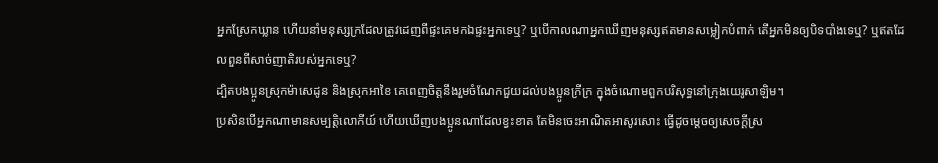អ្នកស្រែកឃ្លាន ហើយនាំមនុស្សក្រដែលត្រូវដេញពីផ្ទះគេមកឯផ្ទះអ្នកទេឬ? ឬបើកាលណាអ្នកឃើញមនុស្សឥតមានសម្លៀកបំពាក់ តើអ្នកមិនឲ្យបិទបាំងទេឬ? ឬឥតដែលពួនពីសាច់ញាតិរបស់អ្នកទេឬ?
ដ្បិតបងប្អូនស្រុកម៉ាសេដូន និងស្រុកអាខៃ គេពេញចិត្តនឹងរួមចំណែកជួយដល់បងប្អូនក្រីក្រ ក្នុងចំណោមពួកបរិសុទ្ធនៅក្រុងយេរូសាឡិម។
ប្រសិនបើអ្នកណាមានសម្បត្តិលោកីយ៍ ហើយឃើញបងប្អូនណាដែលខ្វះខាត តែមិនចេះអាណិតអាសូរសោះ ធ្វើដូចម្តេចឲ្យសេចក្ដីស្រ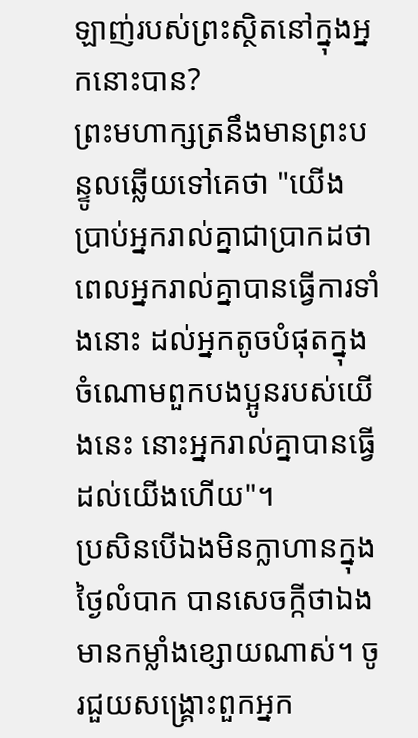ឡាញ់របស់ព្រះស្ថិតនៅក្នុងអ្នកនោះបាន?
ព្រះមហាក្សត្រនឹងមានព្រះបន្ទូលឆ្លើយទៅគេថា "យើងប្រាប់អ្នករាល់គ្នាជាប្រាកដថា ពេលអ្នករាល់គ្នាបានធ្វើការទាំងនោះ ដល់អ្នកតូចបំផុតក្នុងចំណោមពួកបងប្អូនរបស់យើងនេះ នោះអ្នករាល់គ្នាបានធ្វើដល់យើងហើយ"។
ប្រសិនបើឯងមិនក្លាហានក្នុងថ្ងៃលំបាក បានសេចក្កីថាឯងមានកម្លាំងខ្សោយណាស់។ ចូរជួយសង្គ្រោះពួកអ្នក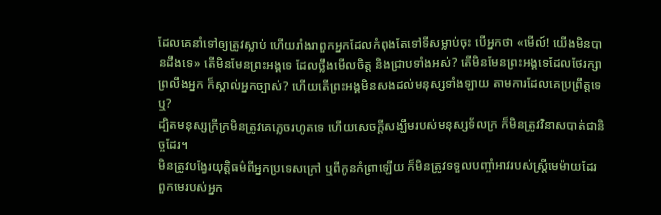ដែលគេនាំទៅឲ្យត្រូវស្លាប់ ហើយរាំងរាពួកអ្នកដែលកំពុងតែទៅទីសម្លាប់ចុះ បើអ្នកថា «មើល៍! យើងមិនបានដឹងទេ» តើមិនមែនព្រះអង្គទេ ដែលថ្លឹងមើលចិត្ត និងជ្រាបទាំងអស់? តើមិនមែនព្រះអង្គទេដែលថែរក្សាព្រលឹងអ្នក ក៏ស្គាល់អ្នកច្បាស់? ហើយតើព្រះអង្គមិនសងដល់មនុស្សទាំងឡាយ តាមការដែលគេប្រព្រឹត្តទេឬ?
ដ្បិតមនុស្សក្រីក្រមិនត្រូវគេភ្លេចរហូតទេ ហើយសេចក្ដីសង្ឃឹមរបស់មនុស្សទ័លក្រ ក៏មិនត្រូវវិនាសបាត់ជានិច្ចដែរ។
មិនត្រូវបង្វែរយុត្តិធម៌ពីអ្នកប្រទេសក្រៅ ឬពីកូនកំព្រាឡើយ ក៏មិនត្រូវទទួលបញ្ចាំអាវរបស់ស្រ្ដីមេម៉ាយដែរ
ពួកមេរបស់អ្នក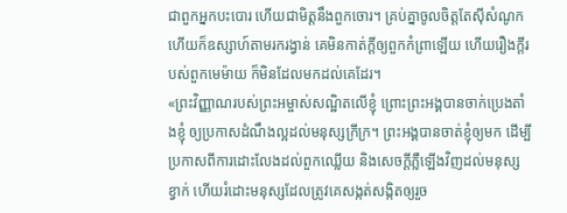ជាពួកអ្នកបះបោរ ហើយជាមិត្តនឹងពួកចោរ។ គ្រប់គ្នាចូលចិត្តតែស៊ីសំណូក ហើយក៏ឧស្សាហ៍តាមរករង្វាន់ គេមិនកាត់ក្តីឲ្យពួកកំព្រាឡើយ ហើយរឿងក្តីរបស់ពួកមេម៉ាយ ក៏មិនដែលមកដល់គេដែរ។
«ព្រះវិញ្ញាណរបស់ព្រះអម្ចាស់សណ្ឋិតលើខ្ញុំ ព្រោះព្រះអង្គបានចាក់ប្រេងតាំងខ្ញុំ ឲ្យប្រកាសដំណឹងល្អដល់មនុស្សក្រីក្រ។ ព្រះអង្គបានចាត់ខ្ញុំឲ្យមក ដើម្បីប្រកាសពីការដោះលែងដល់ពួកឈ្លើយ និងសេចក្តីភ្លឺឡើងវិញដល់មនុស្សខ្វាក់ ហើយរំដោះមនុស្សដែលត្រូវគេសង្កត់សង្កិតឲ្យរួច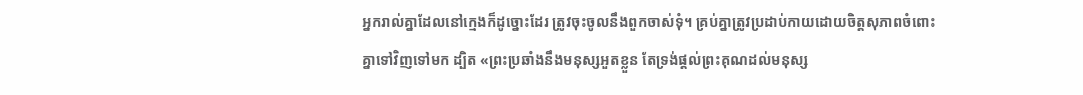អ្នករាល់គ្នាដែលនៅក្មេងក៏ដូច្នោះដែរ ត្រូវចុះចូលនឹងពួកចាស់ទុំ។ គ្រប់គ្នាត្រូវប្រដាប់កាយដោយចិត្តសុភាពចំពោះគ្នាទៅវិញទៅមក ដ្បិត «ព្រះប្រឆាំងនឹងមនុស្សអួតខ្លួន តែទ្រង់ផ្តល់ព្រះគុណដល់មនុស្ស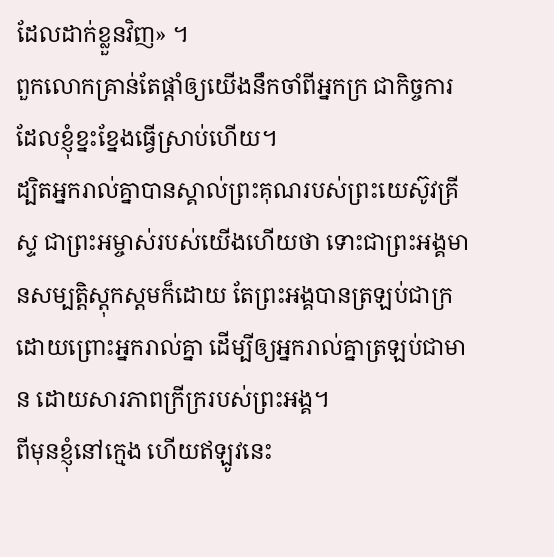ដែលដាក់ខ្លួនវិញ» ។
ពួកលោកគ្រាន់តែផ្តាំឲ្យយើងនឹកចាំពីអ្នកក្រ ជាកិច្ចការដែលខ្ញុំខ្នះខ្នែងធ្វើស្រាប់ហើយ។
ដ្បិតអ្នករាល់គ្នាបានស្គាល់ព្រះគុណរបស់ព្រះយេស៊ូវគ្រីស្ទ ជាព្រះអម្ចាស់របស់យើងហើយថា ទោះជាព្រះអង្គមានសម្បត្តិស្ដុកស្តមក៏ដោយ តែព្រះអង្គបានត្រឡប់ជាក្រ ដោយព្រោះអ្នករាល់គ្នា ដើម្បីឲ្យអ្នករាល់គ្នាត្រឡប់ជាមាន ដោយសារភាពក្រីក្ររបស់ព្រះអង្គ។
ពីមុនខ្ញុំនៅក្មេង ហើយឥឡូវនេះ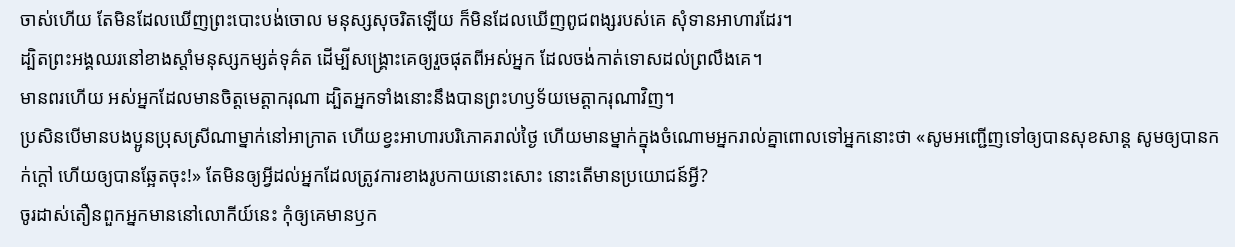ចាស់ហើយ តែមិនដែលឃើញព្រះបោះបង់ចោល មនុស្សសុចរិតឡើយ ក៏មិនដែលឃើញពូជពង្សរបស់គេ សុំទានអាហារដែរ។
ដ្បិតព្រះអង្គឈរនៅខាងស្តាំមនុស្សកម្សត់ទុគ៌ត ដើម្បីសង្គ្រោះគេឲ្យរួចផុតពីអស់អ្នក ដែលចង់កាត់ទោសដល់ព្រលឹងគេ។
មានពរហើយ អស់អ្នកដែលមានចិត្តមេត្តាករុណា ដ្បិតអ្នកទាំងនោះនឹងបានព្រះហឫទ័យមេត្តាករុណាវិញ។
ប្រសិនបើមានបងប្អូនប្រុសស្រីណាម្នាក់នៅអាក្រាត ហើយខ្វះអាហារបរិភោគរាល់ថ្ងៃ ហើយមានម្នាក់ក្នុងចំណោមអ្នករាល់គ្នាពោលទៅអ្នកនោះថា «សូមអញ្ជើញទៅឲ្យបានសុខសាន្ត សូមឲ្យបានកក់ក្តៅ ហើយឲ្យបានឆ្អែតចុះ!» តែមិនឲ្យអ្វីដល់អ្នកដែលត្រូវការខាងរូបកាយនោះសោះ នោះតើមានប្រយោជន៍អ្វី?
ចូរដាស់តឿនពួកអ្នកមាននៅលោកីយ៍នេះ កុំឲ្យគេមានឫក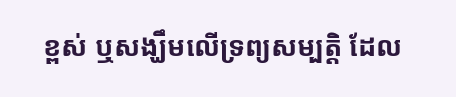ខ្ពស់ ឬសង្ឃឹមលើទ្រព្យសម្បត្តិ ដែល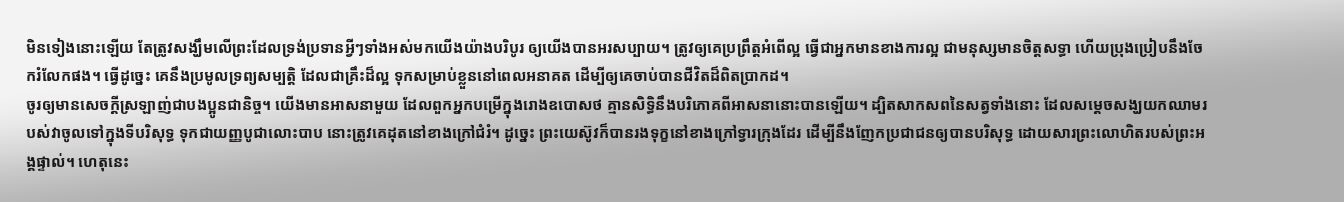មិនទៀងនោះឡើយ តែត្រូវសង្ឃឹមលើព្រះដែលទ្រង់ប្រទានអ្វីៗទាំងអស់មកយើងយ៉ាងបរិបូរ ឲ្យយើងបានអរសប្បាយ។ ត្រូវឲ្យគេប្រព្រឹត្តអំពើល្អ ធ្វើជាអ្នកមានខាងការល្អ ជាមនុស្សមានចិត្តសទ្ធា ហើយប្រុងប្រៀបនឹងចែករំលែកផង។ ធ្វើដូច្នេះ គេនឹងប្រមូលទ្រព្យសម្បត្ដិ ដែលជាគ្រឹះដ៏ល្អ ទុកសម្រាប់ខ្លួននៅពេលអនាគត ដើម្បីឲ្យគេចាប់បានជីវិតដ៏ពិតប្រាកដ។
ចូរឲ្យមានសេចក្ដីស្រឡាញ់ជាបងប្អូនជានិច្ច។ យើងមានអាសនាមួយ ដែលពួកអ្នកបម្រើក្នុងរោងឧបោសថ គ្មានសិទ្ធិនឹងបរិភោគពីអាសនានោះបានឡើយ។ ដ្បិតសាកសពនៃសត្វទាំងនោះ ដែលសម្តេចសង្ឃយកឈាមរបស់វាចូលទៅក្នុងទីបរិសុទ្ធ ទុកជាយញ្ញបូជាលោះបាប នោះត្រូវគេដុតនៅខាងក្រៅជំរំ។ ដូច្នេះ ព្រះយេស៊ូវក៏បានរងទុក្ខនៅខាងក្រៅទ្វារក្រុងដែរ ដើម្បីនឹងញែកប្រជាជនឲ្យបានបរិសុទ្ធ ដោយសារព្រះលោហិតរបស់ព្រះអង្គផ្ទាល់។ ហេតុនេះ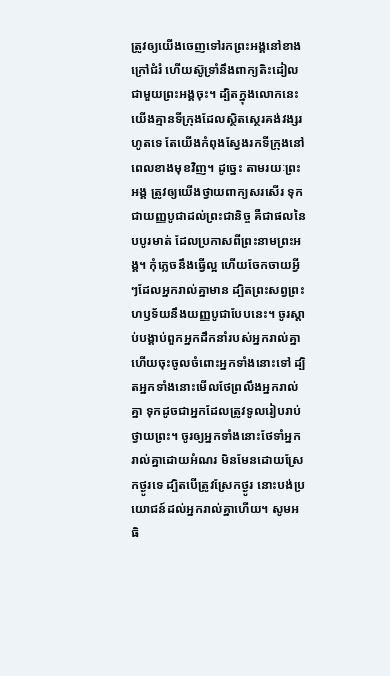ត្រូវឲ្យយើងចេញទៅរកព្រះអង្គនៅខាងក្រៅជំរំ ហើយស៊ូទ្រាំនឹងពាក្យតិះដៀលជាមួយព្រះអង្គចុះ។ ដ្បិតក្នុងលោកនេះ យើងគ្មានទីក្រុងដែលស្ថិតស្ថេរគង់វង្សរហូតទេ តែយើងកំពុងស្វែងរកទីក្រុងនៅពេលខាងមុខវិញ។ ដូច្នេះ តាមរយៈព្រះអង្គ ត្រូវឲ្យយើងថ្វាយពាក្យសរសើរ ទុកជាយញ្ញបូជាដល់ព្រះជានិច្ច គឺជាផលនៃបបូរមាត់ ដែលប្រកាសពីព្រះនាមព្រះអង្គ។ កុំភ្លេចនឹងធ្វើល្អ ហើយចែកចាយអ្វីៗដែលអ្នករាល់គ្នាមាន ដ្បិតព្រះសព្វព្រះហឫទ័យនឹងយញ្ញបូជាបែបនេះ។ ចូរស្តាប់បង្គាប់ពួកអ្នកដឹកនាំរបស់អ្នករាល់គ្នា ហើយចុះចូលចំពោះអ្នកទាំងនោះទៅ ដ្បិតអ្នកទាំងនោះមើលថែព្រលឹងអ្នករាល់គ្នា ទុកដូចជាអ្នកដែលត្រូវទូលរៀបរាប់ថ្វាយព្រះ។ ចូរឲ្យអ្នកទាំងនោះថែទាំអ្នករាល់គ្នាដោយអំណរ មិនមែនដោយស្រែកថ្ងូរទេ ដ្បិតបើត្រូវស្រែកថ្ងូរ នោះបង់ប្រយោជន៍ដល់អ្នករាល់គ្នាហើយ។ សូមអធិ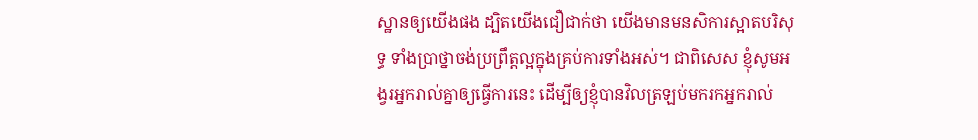ស្ឋានឲ្យយើងផង ដ្បិតយើងជឿជាក់ថា យើងមានមនសិការស្អាតបរិសុទ្ធ ទាំងប្រាថ្នាចង់ប្រព្រឹត្តល្អក្នុងគ្រប់ការទាំងអស់។ ជាពិសេស ខ្ញុំសូមអង្វរអ្នករាល់គ្នាឲ្យធ្វើការនេះ ដើម្បីឲ្យខ្ញុំបានវិលត្រឡប់មករកអ្នករាល់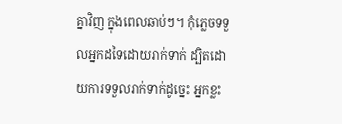គ្នាវិញ ក្នុងពេលឆាប់ៗ។ កុំភ្លេចទទួលអ្នកដទៃដោយរាក់ទាក់ ដ្បិតដោយការទទួលរាក់ទាក់ដូច្នេះ អ្នកខ្លះ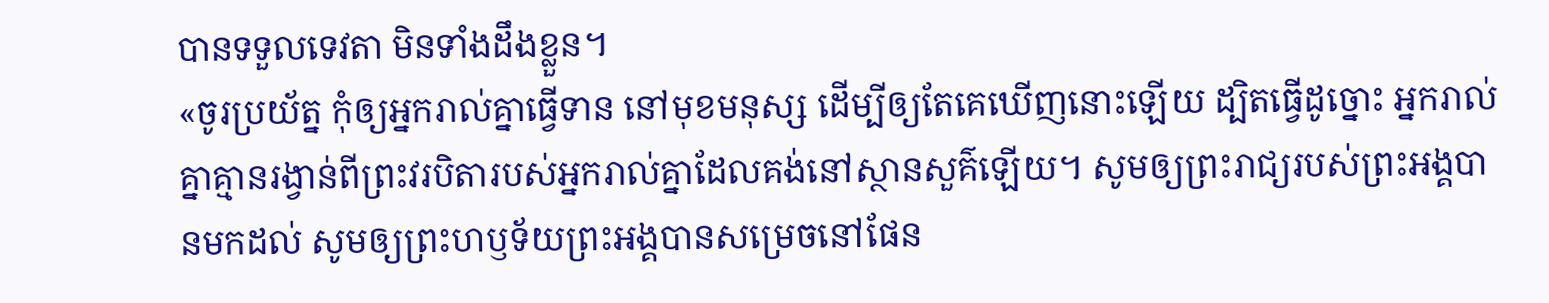បានទទួលទេវតា មិនទាំងដឹងខ្លួន។
«ចូរប្រយ័ត្ន កុំឲ្យអ្នករាល់គ្នាធ្វើទាន នៅមុខមនុស្ស ដើម្បីឲ្យតែគេឃើញនោះឡើយ ដ្បិតធ្វើដូច្នោះ អ្នករាល់គ្នាគ្មានរង្វាន់ពីព្រះវរបិតារបស់អ្នករាល់គ្នាដែលគង់នៅស្ថានសួគ៌ឡើយ។ សូមឲ្យព្រះរាជ្យរបស់ព្រះអង្គបានមកដល់ សូមឲ្យព្រះហឫទ័យព្រះអង្គបានសម្រេចនៅផែន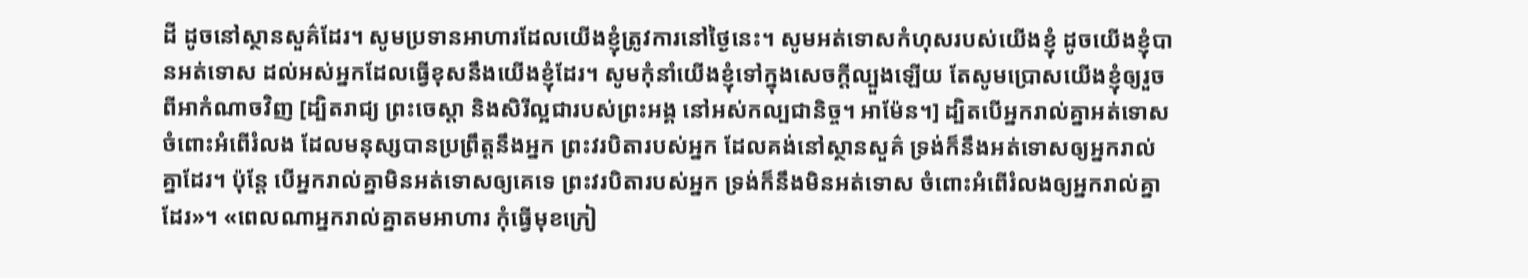ដី ដូចនៅស្ថានសួគ៌ដែរ។ សូមប្រទានអាហារដែលយើងខ្ញុំត្រូវការនៅថ្ងៃនេះ។ សូមអត់ទោសកំហុសរបស់យើងខ្ញុំ ដូចយើងខ្ញុំបានអត់ទោស ដល់អស់អ្នកដែលធ្វើខុសនឹងយើងខ្ញុំដែរ។ សូមកុំនាំយើងខ្ញុំទៅក្នុងសេចក្តីល្បួងឡើយ តែសូមប្រោសយើងខ្ញុំឲ្យរួចពីអាកំណាចវិញ [ដ្បិតរាជ្យ ព្រះចេស្តា និងសិរីល្អជារបស់ព្រះអង្គ នៅអស់កល្បជានិច្ច។ អាម៉ែន។] ដ្បិតបើអ្នករាល់គ្នាអត់ទោសចំពោះអំពើរំលង ដែលមនុស្សបានប្រព្រឹត្តនឹងអ្នក ព្រះវរបិតារបស់អ្នក ដែលគង់នៅស្ថានសួគ៌ ទ្រង់ក៏នឹងអត់ទោសឲ្យអ្នករាល់គ្នាដែរ។ ប៉ុន្តែ បើអ្នករាល់គ្នាមិនអត់ទោសឲ្យគេទេ ព្រះវរបិតារបស់អ្នក ទ្រង់ក៏នឹងមិនអត់ទោស ចំពោះអំពើរំលងឲ្យអ្នករាល់គ្នាដែរ»។ «ពេលណាអ្នករាល់គ្នាតមអាហារ កុំធ្វើមុខក្រៀ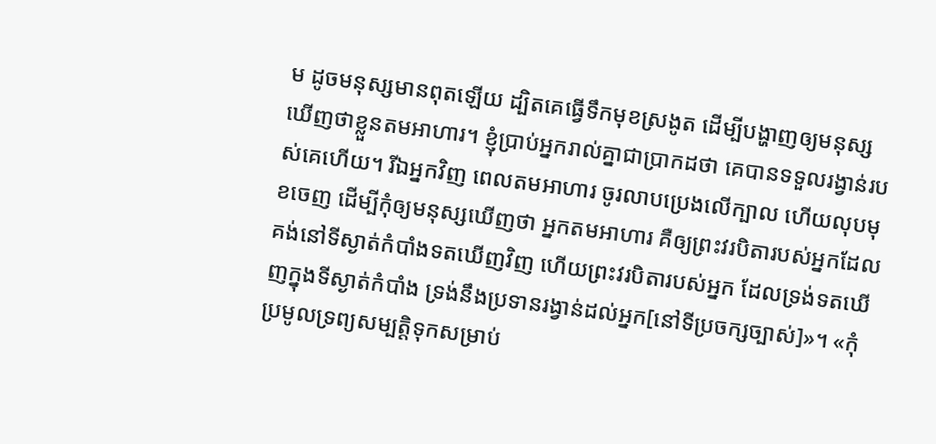ម ដូចមនុស្សមានពុតឡើយ ដ្បិតគេធ្វើទឹកមុខស្រងូត ដើម្បីបង្ហាញឲ្យមនុស្សឃើញថាខ្លួនតមអាហារ។ ខ្ញុំប្រាប់អ្នករាល់គ្នាជាប្រាកដថា គេបានទទួលរង្វាន់របស់គេហើយ។ រីឯអ្នកវិញ ពេលតមអាហារ ចូរលាបប្រេងលើក្បាល ហើយលុបមុខចេញ ដើម្បីកុំឲ្យមនុស្សឃើញថា អ្នកតមអាហារ គឺឲ្យព្រះវរបិតារបស់អ្នកដែលគង់នៅទីស្ងាត់កំបាំងទតឃើញវិញ ហើយព្រះវរបិតារបស់អ្នក ដែលទ្រង់ទតឃើញក្នុងទីស្ងាត់កំបាំង ទ្រង់នឹងប្រទានរង្វាន់ដល់អ្នក[នៅទីប្រចក្សច្បាស់]»។ «កុំប្រមូលទ្រព្យសម្បត្តិទុកសម្រាប់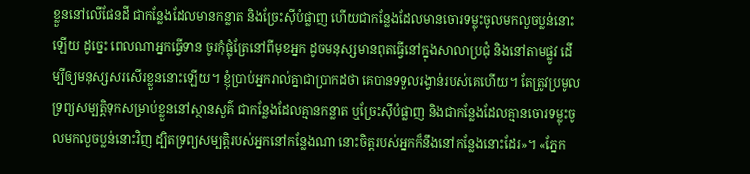ខ្លួននៅលើផែនដី ជាកន្លែងដែលមានកន្លាត និងច្រែះស៊ីបំផ្លាញ ហើយជាកន្លែងដែលមានចោរទម្លុះចូលមកលួចប្លន់នោះឡើយ ដូច្នេះ ពេលណាអ្នកធ្វើទាន ចូរកុំផ្លុំត្រែនៅពីមុខអ្នក ដូចមនុស្សមានពុតធ្វើនៅក្នុងសាលាប្រជុំ និងនៅតាមផ្លូវ ដើម្បីឲ្យមនុស្សសរសើរខ្លួននោះឡើយ។ ខ្ញុំប្រាប់អ្នករាល់គ្នាជាប្រាកដថា គេបានទទួលរង្វាន់របស់គេហើយ។ តែត្រូវប្រមូលទ្រព្យសម្បត្តិទុកសម្រាប់ខ្លួននៅស្ថានសួគ៌ ជាកន្លែងដែលគ្មានកន្លាត ឬច្រែះស៊ីបំផ្លាញ និងជាកន្លែងដែលគ្មានចោរទម្លុះចូលមកលួចប្លន់នោះវិញ ដ្បិតទ្រព្យសម្បត្តិរបស់អ្នកនៅកន្លែងណា នោះចិត្តរបស់អ្នកក៏នឹងនៅកន្លែងនោះដែរ»។ «ភ្នែក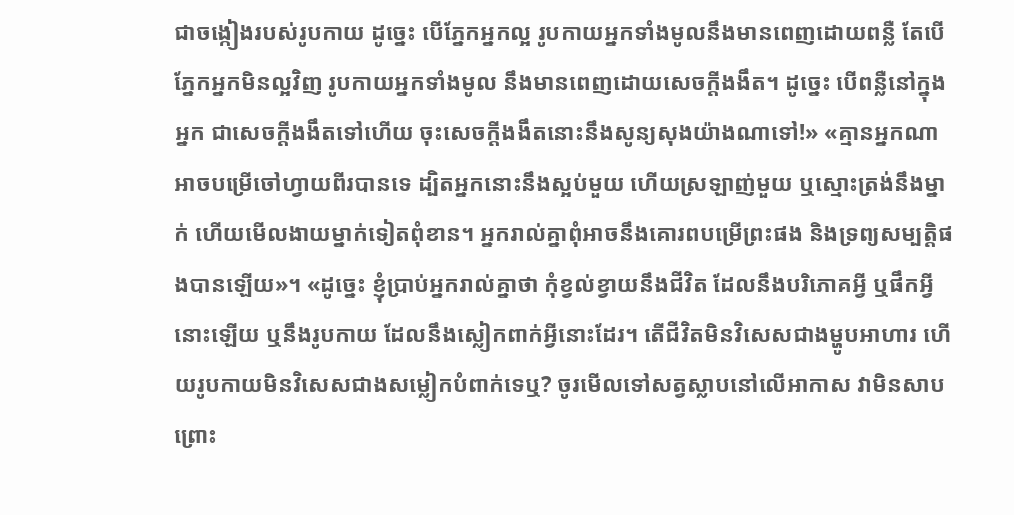ជាចង្កៀងរបស់រូបកាយ ដូច្នេះ បើភ្នែកអ្នកល្អ រូបកាយអ្នកទាំងមូលនឹងមានពេញដោយពន្លឺ តែបើភ្នែកអ្នកមិនល្អវិញ រូបកាយអ្នកទាំងមូល នឹងមានពេញដោយសេចក្តីងងឹត។ ដូច្នេះ បើពន្លឺនៅក្នុងអ្នក ជាសេចក្តីងងឹតទៅហើយ ចុះសេចក្តីងងឹតនោះនឹងសូន្យសុងយ៉ាងណាទៅ!» «គ្មានអ្នកណាអាចបម្រើចៅហ្វាយពីរបានទេ ដ្បិតអ្នកនោះនឹងស្អប់មួយ ហើយស្រឡាញ់មួយ ឬស្មោះត្រង់នឹងម្នាក់ ហើយមើលងាយម្នាក់ទៀតពុំខាន។ អ្នករាល់គ្នាពុំអាចនឹងគោរពបម្រើព្រះផង និងទ្រព្យសម្បត្តិផងបានឡើយ»។ «ដូច្នេះ ខ្ញុំប្រាប់អ្នករាល់គ្នាថា កុំខ្វល់ខ្វាយនឹងជីវិត ដែលនឹងបរិភោគអ្វី ឬផឹកអ្វីនោះឡើយ ឬនឹងរូបកាយ ដែលនឹងស្លៀកពាក់អ្វីនោះដែរ។ តើជីវិតមិនវិសេសជាងម្ហូបអាហារ ហើយរូបកាយមិនវិសេសជាងសម្លៀកបំពាក់ទេឬ? ចូរមើលទៅសត្វស្លាបនៅលើអាកាស វាមិនសាបព្រោះ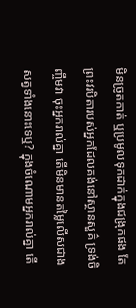មិនច្រូតកាត់ ឬប្រមូលទុកដាក់ក្នុងជង្រុកផង តែព្រះវរបិតារបស់អ្នកដែលគង់នៅស្ថានសួគ៌ ទ្រង់ចិញ្ចឹមវា ចុះអ្នករាល់គ្នា តើមិនមានតម្លៃលើសជាងសត្វទាំងនោះទេឬ? ក្នុងចំណោមអ្នករាល់គ្នា តើ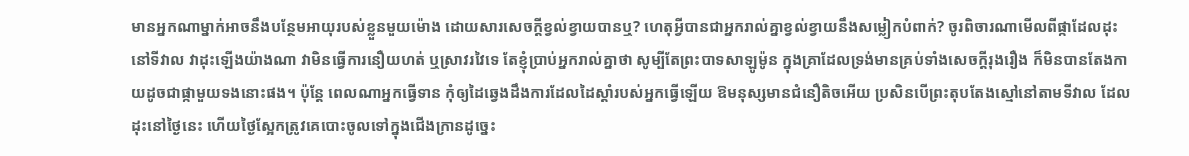មានអ្នកណាម្នាក់អាចនឹងបន្ថែមអាយុរបស់ខ្លួនមួយម៉ោង ដោយសារសេចក្តីខ្វល់ខ្វាយបានឬ? ហេតុអ្វីបានជាអ្នករាល់គ្នាខ្វល់ខ្វាយនឹងសម្លៀកបំពាក់? ចូរពិចារណាមើលពីផ្កាដែលដុះនៅទីវាល វាដុះឡើងយ៉ាងណា វាមិនធ្វើការនឿយហត់ ឬស្រាវរវៃទេ តែខ្ញុំប្រាប់អ្នករាល់គ្នាថា សូម្បីតែព្រះបាទសាឡូម៉ូន ក្នុងគ្រាដែលទ្រង់មានគ្រប់ទាំងសេចក្តីរុងរឿង ក៏មិនបានតែងកាយដូចជាផ្កាមួយទងនោះផង។ ប៉ុន្តែ ពេលណាអ្នកធ្វើទាន កុំឲ្យដៃឆ្វេងដឹងការដែលដៃស្តាំរបស់អ្នកធ្វើឡើយ ឱមនុស្សមានជំនឿតិចអើយ ប្រសិនបើព្រះតុបតែងស្មៅនៅតាមទីវាល ដែលដុះនៅថ្ងៃនេះ ហើយថ្ងៃស្អែកត្រូវគេបោះចូលទៅក្នុងជើងក្រានដូច្នេះ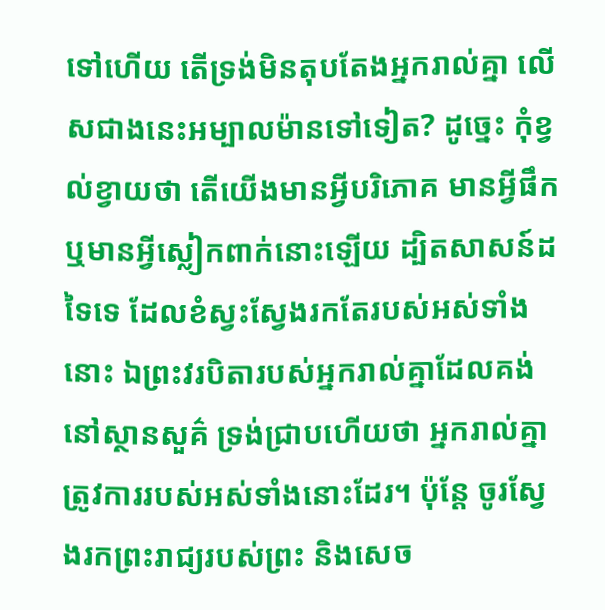ទៅហើយ តើទ្រង់មិនតុបតែងអ្នករាល់គ្នា លើសជាងនេះអម្បាលម៉ានទៅទៀត? ដូច្នេះ កុំខ្វល់ខ្វាយថា តើយើងមានអ្វីបរិភោគ មានអ្វីផឹក ឬមានអ្វីស្លៀកពាក់នោះឡើយ ដ្បិតសាសន៍ដទៃទេ ដែលខំស្វះស្វែងរកតែរបស់អស់ទាំងនោះ ឯព្រះវរបិតារបស់អ្នករាល់គ្នាដែលគង់នៅស្ថានសួគ៌ ទ្រង់ជ្រាបហើយថា អ្នករាល់គ្នាត្រូវការរបស់អស់ទាំងនោះដែរ។ ប៉ុន្តែ ចូរស្វែងរកព្រះរាជ្យរបស់ព្រះ និងសេច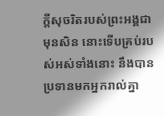ក្តីសុចរិតរបស់ព្រះអង្គជាមុនសិន នោះទើបគ្រប់របស់អស់ទាំងនោះ នឹងបានប្រទានមកអ្នករាល់គ្នា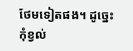ថែមទៀតផង។ ដូច្នេះ កុំខ្វល់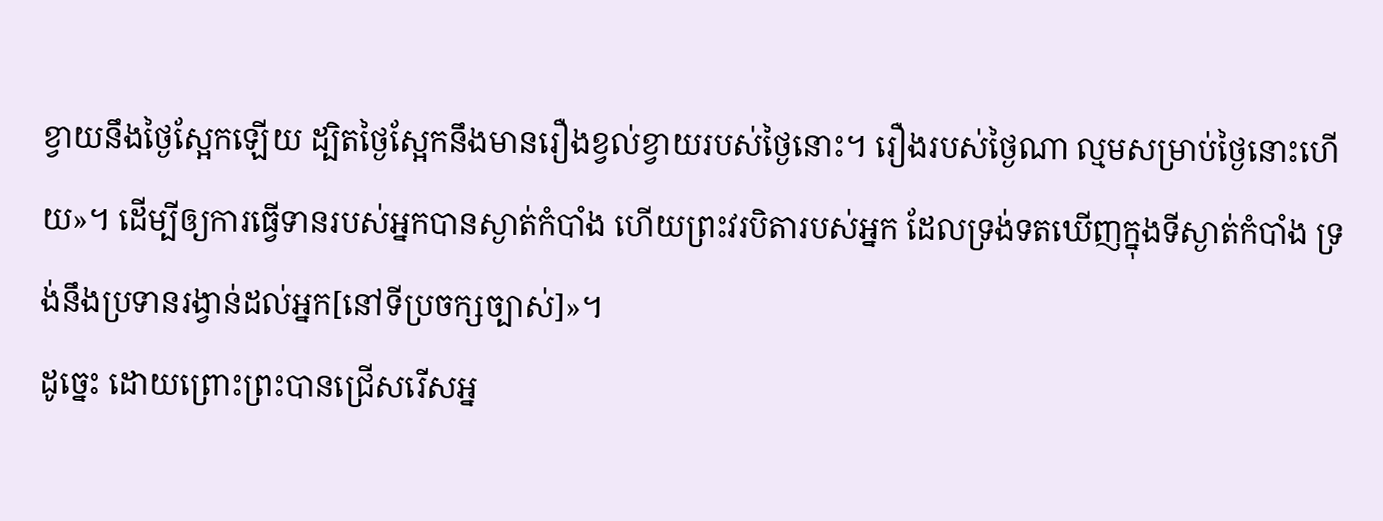ខ្វាយនឹងថ្ងៃស្អែកឡើយ ដ្បិតថ្ងៃស្អែកនឹងមានរឿងខ្វល់ខ្វាយរបស់ថ្ងៃនោះ។ រឿងរបស់ថ្ងៃណា ល្មមសម្រាប់ថ្ងៃនោះហើយ»។ ដើម្បីឲ្យការធ្វើទានរបស់អ្នកបានស្ងាត់កំបាំង ហើយព្រះវរបិតារបស់អ្នក ដែលទ្រង់ទតឃើញក្នុងទីស្ងាត់កំបាំង ទ្រង់នឹងប្រទានរង្វាន់ដល់អ្នក[នៅទីប្រចក្សច្បាស់]»។
ដូច្នេះ ដោយព្រោះព្រះបានជ្រើសរើសអ្ន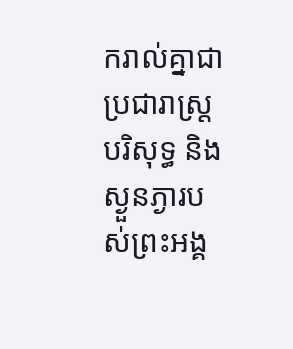ករាល់គ្នាជាប្រជារាស្រ្តបរិសុទ្ធ និងស្ងួនភ្ងារបស់ព្រះអង្គ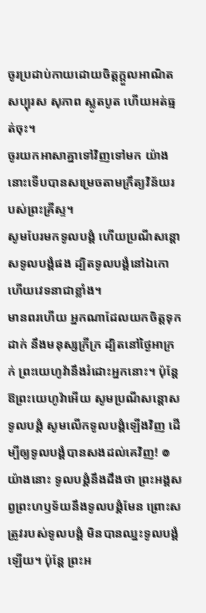ចូរប្រដាប់កាយដោយចិត្តក្តួលអាណិត សប្បុរស សុភាព ស្លូតបូត ហើយអត់ធ្មត់ចុះ។
ចូរយកអាសាគ្នាទៅវិញទៅមក យ៉ាងនោះទើបបានសម្រេចតាមក្រឹត្យវិន័យរបស់ព្រះគ្រីស្ទ។
សូមបែរមកទូលបង្គំ ហើយប្រណីសន្ដោសទូលបង្គំផង ដ្បិតទូលបង្គំនៅឯកោ ហើយវេទនាជាខ្លាំង។
មានពរហើយ អ្នកណាដែលយកចិត្តទុកដាក់ នឹងមនុស្សក្រីក្រ ដ្បិតនៅថ្ងៃអាក្រក់ ព្រះយេហូវ៉ានឹងរំដោះអ្នកនោះ។ ប៉ុន្ដែ ឱព្រះយេហូវ៉ាអើយ សូមប្រណីសន្ដោសទូលបង្គំ សូមលើកទូលបង្គំឡើងវិញ ដើម្បីឲ្យទូលបង្គំបានសងដល់គេវិញ! ៙ យ៉ាងនោះ ទូលបង្គំនឹងដឹងថា ព្រះអង្គសព្វព្រះហឫទ័យនឹងទូលបង្គំមែន ព្រោះសត្រូវរបស់ទូលបង្គំ មិនបានឈ្នះទូលបង្គំឡើយ។ ប៉ុន្ដែ ព្រះអ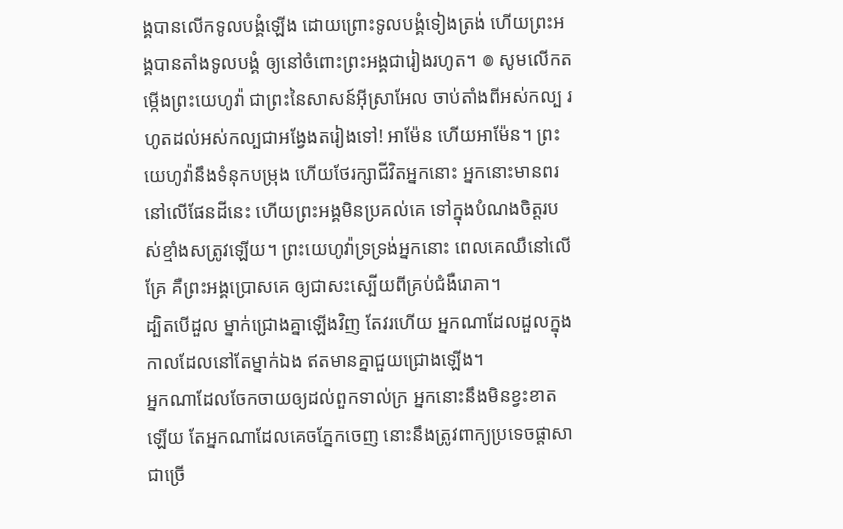ង្គបានលើកទូលបង្គំឡើង ដោយព្រោះទូលបង្គំទៀងត្រង់ ហើយព្រះអង្គបានតាំងទូលបង្គំ ឲ្យនៅចំពោះព្រះអង្គជារៀងរហូត។ ៙ សូមលើកតម្កើងព្រះយេហូវ៉ា ជាព្រះនៃសាសន៍អ៊ីស្រាអែល ចាប់តាំងពីអស់កល្ប រហូតដល់អស់កល្បជាអង្វែងតរៀងទៅ! អាម៉ែន ហើយអាម៉ែន។ ព្រះយេហូវ៉ានឹងទំនុកបម្រុង ហើយថែរក្សាជីវិតអ្នកនោះ អ្នកនោះមានពរនៅលើផែនដីនេះ ហើយព្រះអង្គមិនប្រគល់គេ ទៅក្នុងបំណងចិត្តរបស់ខ្មាំងសត្រូវឡើយ។ ព្រះយេហូវ៉ាទ្រទ្រង់អ្នកនោះ ពេលគេឈឺនៅលើគ្រែ គឺព្រះអង្គប្រោសគេ ឲ្យជាសះស្បើយពីគ្រប់ជំងឺរោគា។
ដ្បិតបើដួល ម្នាក់ជ្រោងគ្នាឡើងវិញ តែវរហើយ អ្នកណាដែលដួលក្នុងកាលដែលនៅតែម្នាក់ឯង ឥតមានគ្នាជួយជ្រោងឡើង។
អ្នកណាដែលចែកចាយឲ្យដល់ពួកទាល់ក្រ អ្នកនោះនឹងមិនខ្វះខាតឡើយ តែអ្នកណាដែលគេចភ្នែកចេញ នោះនឹងត្រូវពាក្យប្រទេចផ្ដាសាជាច្រើ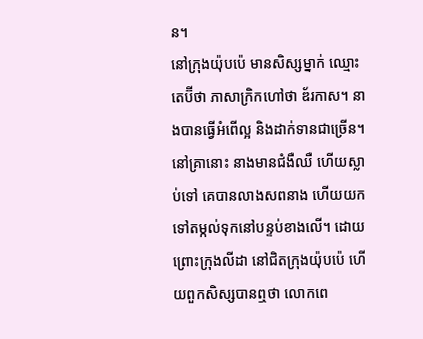ន។
នៅក្រុងយ៉ុបប៉េ មានសិស្សម្នាក់ ឈ្មោះតេប៊ីថា ភាសាក្រិកហៅថា ឌ័រកាស។ នាងបានធ្វើអំពើល្អ និងដាក់ទានជាច្រើន។ នៅគ្រានោះ នាងមានជំងឺឈឺ ហើយស្លាប់ទៅ គេបានលាងសពនាង ហើយយកទៅតម្កល់ទុកនៅបន្ទប់ខាងលើ។ ដោយព្រោះក្រុងលីដា នៅជិតក្រុងយ៉ុបប៉េ ហើយពួកសិស្សបានឮថា លោកពេ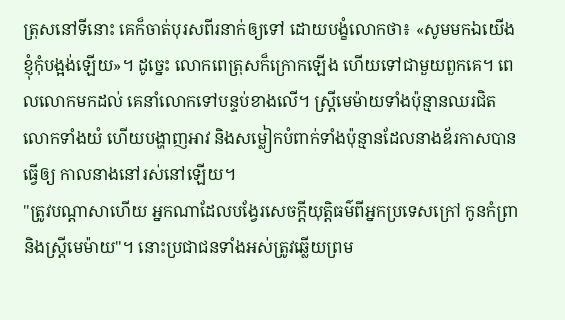ត្រុសនៅទីនោះ គេក៏ចាត់បុរសពីរនាក់ឲ្យទៅ ដោយបង្ខំលោកថា៖ «សូមមកឯយើងខ្ញុំកុំបង្អង់ឡើយ»។ ដូច្នេះ លោកពេត្រុសក៏ក្រោកឡើង ហើយទៅជាមួយពួកគេ។ ពេលលោកមកដល់ គេនាំលោកទៅបន្ទប់ខាងលើ។ ស្ត្រីមេម៉ាយទាំងប៉ុន្មានឈរជិតលោកទាំងយំ ហើយបង្ហាញអាវ និងសម្លៀកបំពាក់ទាំងប៉ុន្មានដែលនាងឌ័រកាសបានធ្វើឲ្យ កាលនាងនៅរស់នៅឡើយ។
"ត្រូវបណ្ដាសាហើយ អ្នកណាដែលបង្វែរសេចក្ដីយុត្តិធម៌ពីអ្នកប្រទេសក្រៅ កូនកំព្រា និងស្រ្ដីមេម៉ាយ"។ នោះប្រជាជនទាំងអស់ត្រូវឆ្លើយព្រម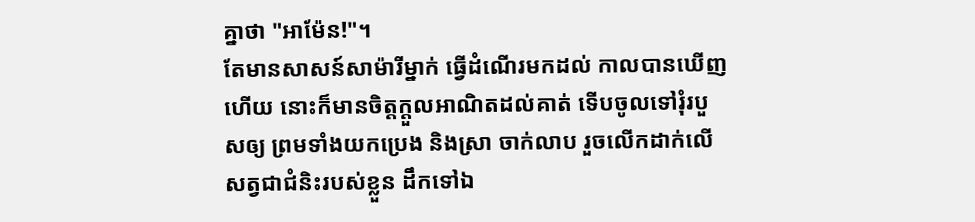គ្នាថា "អាម៉ែន!"។
តែមានសាសន៍សាម៉ារីម្នាក់ ធ្វើដំណើរមកដល់ កាលបានឃើញហើយ នោះក៏មានចិត្តក្តួលអាណិតដល់គាត់ ទើបចូលទៅរុំរបួសឲ្យ ព្រមទាំងយកប្រេង និងស្រា ចាក់លាប រួចលើកដាក់លើសត្វជាជំនិះរបស់ខ្លួន ដឹកទៅឯ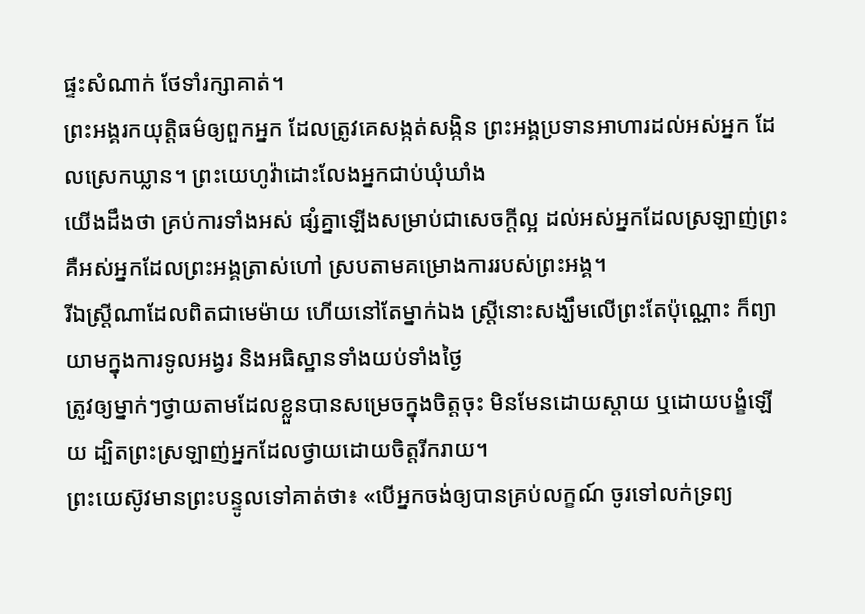ផ្ទះសំណាក់ ថែទាំរក្សាគាត់។
ព្រះអង្គរកយុត្តិធម៌ឲ្យពួកអ្នក ដែលត្រូវគេសង្កត់សង្កិន ព្រះអង្គប្រទានអាហារដល់អស់អ្នក ដែលស្រេកឃ្លាន។ ព្រះយេហូវ៉ាដោះលែងអ្នកជាប់ឃុំឃាំង
យើងដឹងថា គ្រប់ការទាំងអស់ ផ្សំគ្នាឡើងសម្រាប់ជាសេចក្តីល្អ ដល់អស់អ្នកដែលស្រឡាញ់ព្រះ គឺអស់អ្នកដែលព្រះអង្គត្រាស់ហៅ ស្របតាមគម្រោងការរបស់ព្រះអង្គ។
រីឯស្ត្រីណាដែលពិតជាមេម៉ាយ ហើយនៅតែម្នាក់ឯង ស្ត្រីនោះសង្ឃឹមលើព្រះតែប៉ុណ្ណោះ ក៏ព្យាយាមក្នុងការទូលអង្វរ និងអធិស្ឋានទាំងយប់ទាំងថ្ងៃ
ត្រូវឲ្យម្នាក់ៗថ្វាយតាមដែលខ្លួនបានសម្រេចក្នុងចិត្តចុះ មិនមែនដោយស្តាយ ឬដោយបង្ខំឡើយ ដ្បិតព្រះស្រឡាញ់អ្នកដែលថ្វាយដោយចិត្តរីករាយ។
ព្រះយេស៊ូវមានព្រះបន្ទូលទៅគាត់ថា៖ «បើអ្នកចង់ឲ្យបានគ្រប់លក្ខណ៍ ចូរទៅលក់ទ្រព្យ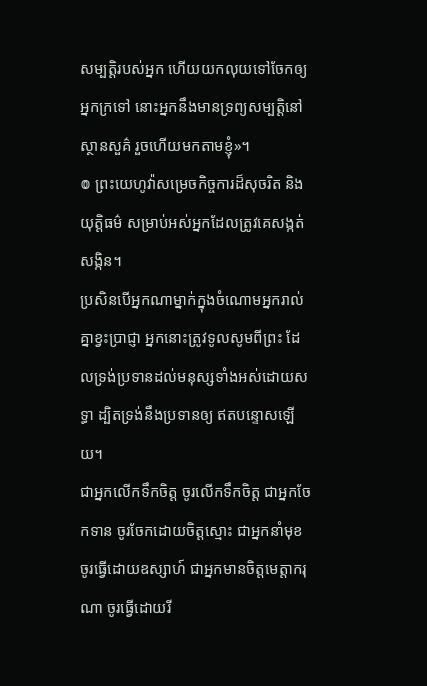សម្បត្តិរបស់អ្នក ហើយយកលុយទៅចែកឲ្យអ្នកក្រទៅ នោះអ្នកនឹងមានទ្រព្យសម្បត្តិនៅស្ថានសួគ៌ រួចហើយមកតាមខ្ញុំ»។
៙ ព្រះយេហូវ៉ាសម្រេចកិច្ចការដ៏សុចរិត និងយុត្តិធម៌ សម្រាប់អស់អ្នកដែលត្រូវគេសង្កត់សង្កិន។
ប្រសិនបើអ្នកណាម្នាក់ក្នុងចំណោមអ្នករាល់គ្នាខ្វះប្រាជ្ញា អ្នកនោះត្រូវទូលសូមពីព្រះ ដែលទ្រង់ប្រទានដល់មនុស្សទាំងអស់ដោយសទ្ធា ដ្បិតទ្រង់នឹងប្រទានឲ្យ ឥតបន្ទោសឡើយ។
ជាអ្នកលើកទឹកចិត្ត ចូរលើកទឹកចិត្ត ជាអ្នកចែកទាន ចូរចែកដោយចិត្តស្មោះ ជាអ្នកនាំមុខ ចូរធ្វើដោយឧស្សាហ៍ ជាអ្នកមានចិត្តមេត្តាករុណា ចូរធ្វើដោយរី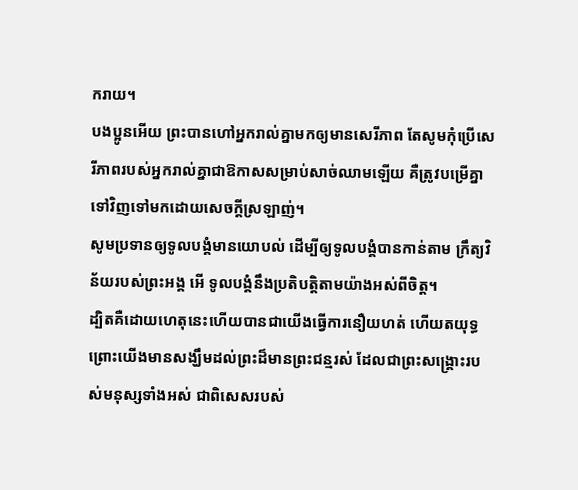ករាយ។
បងប្អូនអើយ ព្រះបានហៅអ្នករាល់គ្នាមកឲ្យមានសេរីភាព តែសូមកុំប្រើសេរីភាពរបស់អ្នករាល់គ្នាជាឱកាសសម្រាប់សាច់ឈាមឡើយ គឺត្រូវបម្រើគ្នាទៅវិញទៅមកដោយសេចក្ដីស្រឡាញ់។
សូមប្រទានឲ្យទូលបង្គំមានយោបល់ ដើម្បីឲ្យទូលបង្គំបានកាន់តាម ក្រឹត្យវិន័យរបស់ព្រះអង្គ អើ ទូលបង្គំនឹងប្រតិបត្តិតាមយ៉ាងអស់ពីចិត្ត។
ដ្បិតគឺដោយហេតុនេះហើយបានជាយើងធ្វើការនឿយហត់ ហើយតយុទ្ធ ព្រោះយើងមានសង្ឃឹមដល់ព្រះដ៏មានព្រះជន្មរស់ ដែលជាព្រះសង្គ្រោះរបស់មនុស្សទាំងអស់ ជាពិសេសរបស់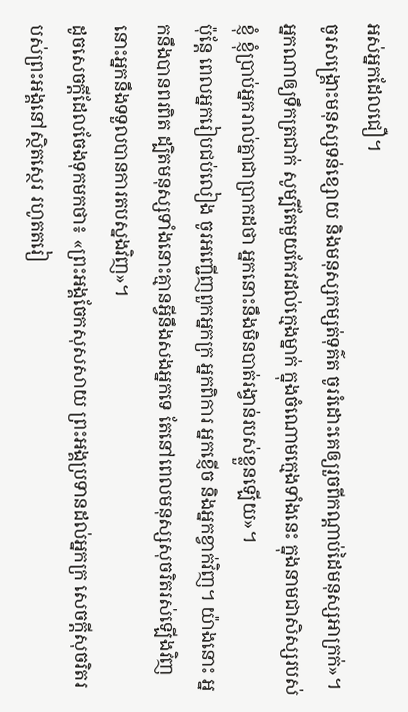អស់អ្នកដែលជឿ។
ចូរសង្គ្រោះមនុស្សទន់ខ្សោយ និងមនុស្សកម្សត់ទុគ៌ត ចូររំដោះគេឲ្យរួចពីកណ្ដាប់ដៃមនុស្សអាក្រក់»។
អ្នកណាឲ្យទឹកត្រជាក់ សូម្បីតែមួយកែវដល់ក្មេងម្នាក់ ក្នុងចំណោមក្មេងទាំងនេះ ក្នុងនាមជាសិស្សរបស់ខ្ញុំ ខ្ញុំប្រាប់អ្នករាល់គ្នាជាប្រាកដថា អ្នកនោះនឹងមិនបាត់រង្វាន់របស់ខ្លួនឡើយ»។
ប៉ុន្តែ ពេលអ្នករៀបជប់លៀង ចូរអញ្ជើញពួកអ្នកក្រ អ្នកពិការ អ្នកខ្ញើច និងអ្នកខ្វាក់វិញ។ យ៉ាងនោះ អ្នកនឹងបានពរពិត ដ្បិតមនុស្សទាំងនោះគ្មានអ្វីនឹងសងអ្នកទេ តែនៅពេលមនុស្សសុចរិតរស់ឡើងវិញ នោះអ្នកនឹងទទួលបានការតបស្នងវិញ»។
ដូចសេចក្តីដែលចែងទុកមកថា៖ «ព្រះអង្គចែកសុសសាយ ព្រះអង្គប្រទានដល់អ្នកក្រ សេចក្តីសុចរិតរបស់ព្រះអង្គនៅស្ថិតស្ថេរ រហូតតរៀ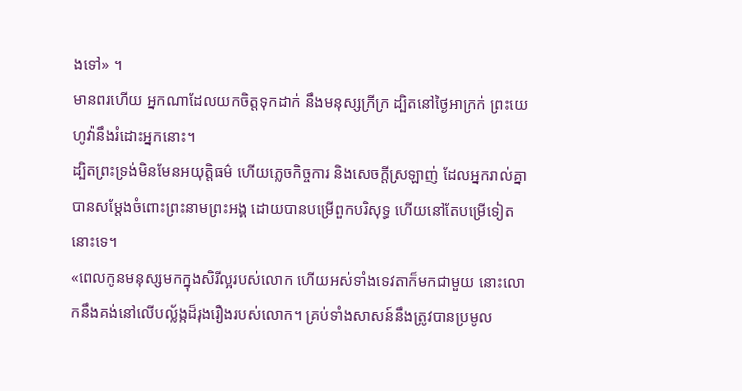ងទៅ» ។
មានពរហើយ អ្នកណាដែលយកចិត្តទុកដាក់ នឹងមនុស្សក្រីក្រ ដ្បិតនៅថ្ងៃអាក្រក់ ព្រះយេហូវ៉ានឹងរំដោះអ្នកនោះ។
ដ្បិតព្រះទ្រង់មិនមែនអយុត្តិធម៌ ហើយភ្លេចកិច្ចការ និងសេចក្តីស្រឡាញ់ ដែលអ្នករាល់គ្នាបានសម្ដែងចំពោះព្រះនាមព្រះអង្គ ដោយបានបម្រើពួកបរិសុទ្ធ ហើយនៅតែបម្រើទៀតនោះទេ។
«ពេលកូនមនុស្សមកក្នុងសិរីល្អរបស់លោក ហើយអស់ទាំងទេវតាក៏មកជាមួយ នោះលោកនឹងគង់នៅលើបល្ល័ង្កដ៏រុងរឿងរបស់លោក។ គ្រប់ទាំងសាសន៍នឹងត្រូវបានប្រមូល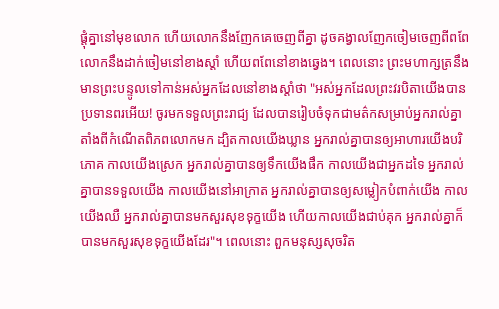ផ្ដុំគ្នានៅមុខលោក ហើយលោកនឹងញែកគេចេញពីគ្នា ដូចគង្វាលញែកចៀមចេញពីពពែ លោកនឹងដាក់ចៀមនៅខាងស្តាំ ហើយពពែនៅខាងឆ្វេង។ ពេលនោះ ព្រះមហាក្សត្រនឹងមានព្រះបន្ទូលទៅកាន់អស់អ្នកដែលនៅខាងស្តាំថា "អស់អ្នកដែលព្រះវរបិតាយើងបានប្រទានពរអើយ! ចូរមកទទួលព្រះរាជ្យ ដែលបានរៀបចំទុកជាមត៌កសម្រាប់អ្នករាល់គ្នាតាំងពីកំណើតពិភពលោកមក ដ្បិតកាលយើងឃ្លាន អ្នករាល់គ្នាបានឲ្យអាហារយើងបរិភោគ កាលយើងស្រេក អ្នករាល់គ្នាបានឲ្យទឹកយើងផឹក កាលយើងជាអ្នកដទៃ អ្នករាល់គ្នាបានទទួលយើង កាលយើងនៅអាក្រាត អ្នករាល់គ្នាបានឲ្យសម្លៀកបំពាក់យើង កាលយើងឈឺ អ្នករាល់គ្នាបានមកសួរសុខទុក្ខយើង ហើយកាលយើងជាប់គុក អ្នករាល់គ្នាក៏បានមកសួរសុខទុក្ខយើងដែរ"។ ពេលនោះ ពួកមនុស្សសុចរិត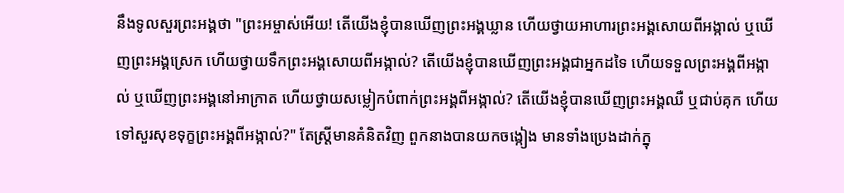នឹងទូលសួរព្រះអង្គថា "ព្រះអម្ចាស់អើយ! តើយើងខ្ញុំបានឃើញព្រះអង្គឃ្លាន ហើយថ្វាយអាហារព្រះអង្គសោយពីអង្កាល់ ឬឃើញព្រះអង្គស្រេក ហើយថ្វាយទឹកព្រះអង្គសោយពីអង្កាល់? តើយើងខ្ញុំបានឃើញព្រះអង្គជាអ្នកដទៃ ហើយទទួលព្រះអង្គពីអង្កាល់ ឬឃើញព្រះអង្គនៅអាក្រាត ហើយថ្វាយសម្លៀកបំពាក់ព្រះអង្គពីអង្កាល់? តើយើងខ្ញុំបានឃើញព្រះអង្គឈឺ ឬជាប់គុក ហើយទៅសួរសុខទុក្ខព្រះអង្គពីអង្កាល់?" តែស្ត្រីមានគំនិតវិញ ពួកនាងបានយកចង្កៀង មានទាំងប្រេងដាក់ក្នុ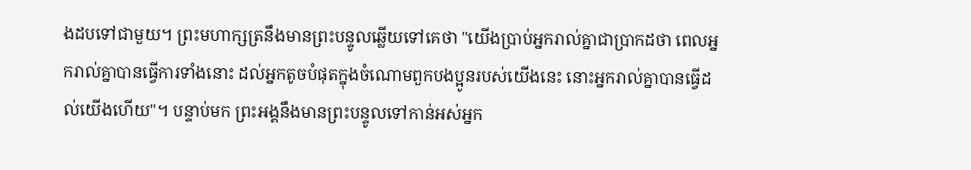ងដបទៅជាមួយ។ ព្រះមហាក្សត្រនឹងមានព្រះបន្ទូលឆ្លើយទៅគេថា "យើងប្រាប់អ្នករាល់គ្នាជាប្រាកដថា ពេលអ្នករាល់គ្នាបានធ្វើការទាំងនោះ ដល់អ្នកតូចបំផុតក្នុងចំណោមពួកបងប្អូនរបស់យើងនេះ នោះអ្នករាល់គ្នាបានធ្វើដល់យើងហើយ"។ បន្ទាប់មក ព្រះអង្គនឹងមានព្រះបន្ទូលទៅកាន់អស់អ្នក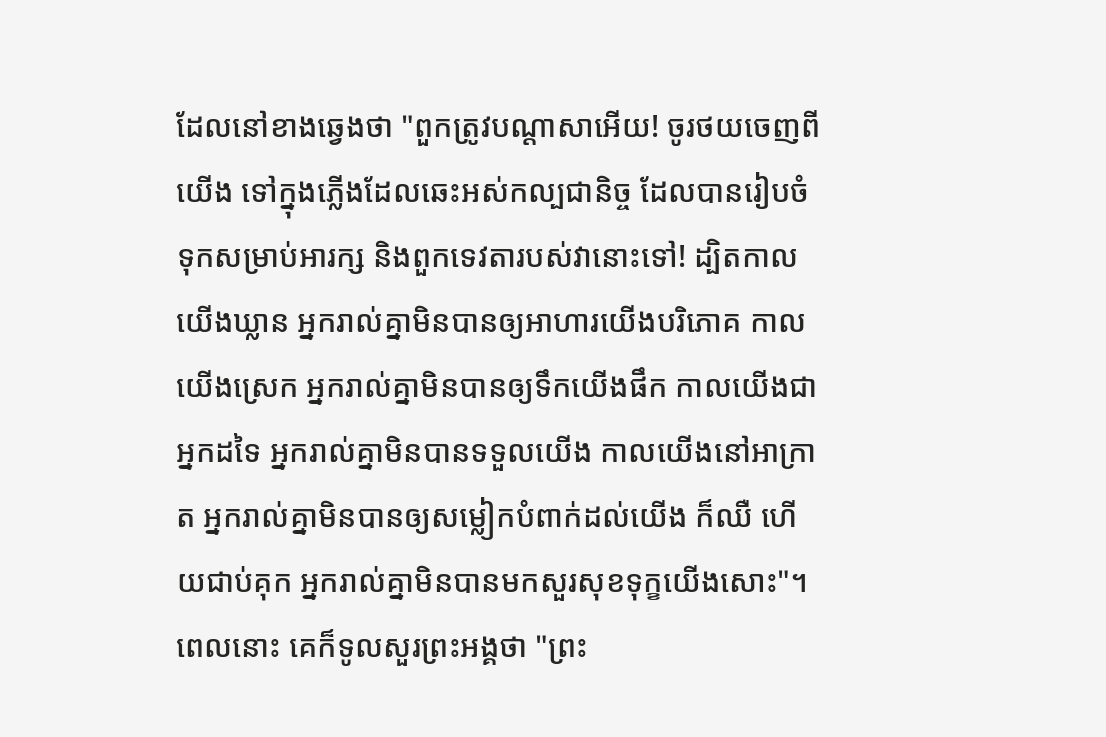ដែលនៅខាងឆ្វេងថា "ពួកត្រូវបណ្តាសាអើយ! ចូរថយចេញពីយើង ទៅក្នុងភ្លើងដែលឆេះអស់កល្បជានិច្ច ដែលបានរៀបចំទុកសម្រាប់អារក្ស និងពួកទេវតារបស់វានោះទៅ! ដ្បិតកាលយើងឃ្លាន អ្នករាល់គ្នាមិនបានឲ្យអាហារយើងបរិភោគ កាលយើងស្រេក អ្នករាល់គ្នាមិនបានឲ្យទឹកយើងផឹក កាលយើងជាអ្នកដទៃ អ្នករាល់គ្នាមិនបានទទួលយើង កាលយើងនៅអាក្រាត អ្នករាល់គ្នាមិនបានឲ្យសម្លៀកបំពាក់ដល់យើង ក៏ឈឺ ហើយជាប់គុក អ្នករាល់គ្នាមិនបានមកសួរសុខទុក្ខយើងសោះ"។ ពេលនោះ គេក៏ទូលសួរព្រះអង្គថា "ព្រះ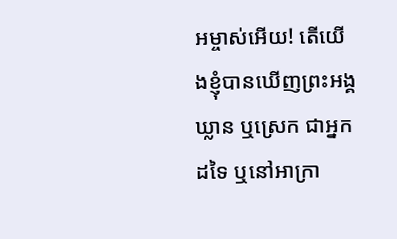អម្ចាស់អើយ! តើយើងខ្ញុំបានឃើញព្រះអង្គឃ្លាន ឬស្រេក ជាអ្នកដទៃ ឬនៅអាក្រា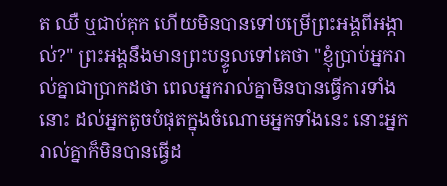ត ឈឺ ឬជាប់គុក ហើយមិនបានទៅបម្រើព្រះអង្គពីអង្កាល់?" ព្រះអង្គនឹងមានព្រះបន្ទូលទៅគេថា "ខ្ញុំប្រាប់អ្នករាល់គ្នាជាប្រាកដថា ពេលអ្នករាល់គ្នាមិនបានធ្វើការទាំងនោះ ដល់អ្នកតូចបំផុតក្នុងចំណោមអ្នកទាំងនេះ នោះអ្នករាល់គ្នាក៏មិនបានធ្វើដ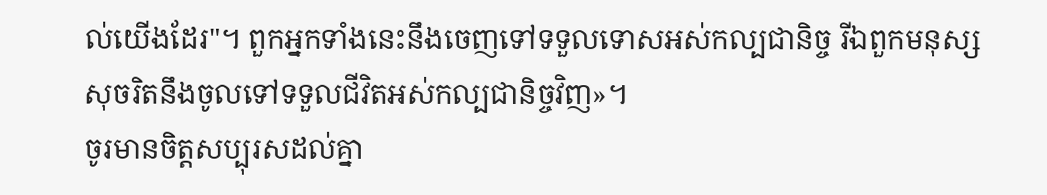ល់យើងដែរ"។ ពួកអ្នកទាំងនេះនឹងចេញទៅទទួលទោសអស់កល្បជានិច្ច រីឯពួកមនុស្សសុចរិតនឹងចូលទៅទទួលជីវិតអស់កល្បជានិច្ចវិញ»។
ចូរមានចិត្តសប្បុរសដល់គ្នា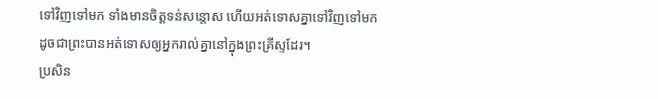ទៅវិញទៅមក ទាំងមានចិត្តទន់សន្តោស ហើយអត់ទោសគ្នាទៅវិញទៅមក ដូចជាព្រះបានអត់ទោសឲ្យអ្នករាល់គ្នានៅក្នុងព្រះគ្រីស្ទដែរ។
ប្រសិន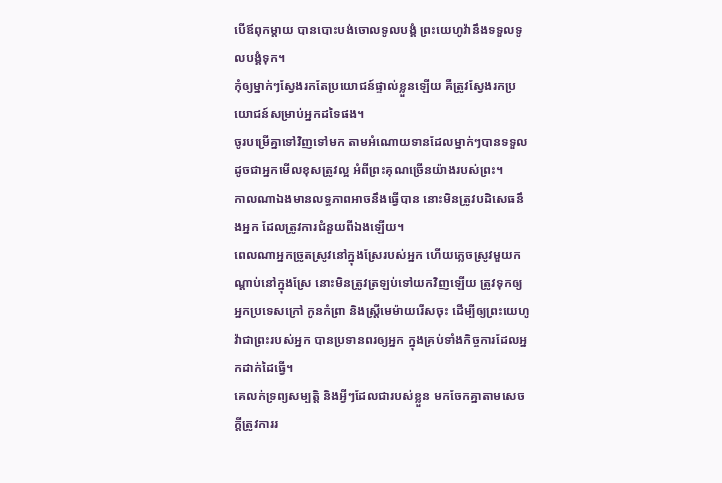បើឪពុកម្តាយ បានបោះបង់ចោលទូលបង្គំ ព្រះយេហូវ៉ានឹងទទួលទូលបង្គំទុក។
កុំឲ្យម្នាក់ៗស្វែងរកតែប្រយោជន៍ផ្ទាល់ខ្លួនឡើយ គឺត្រូវស្វែងរកប្រយោជន៍សម្រាប់អ្នកដទៃផង។
ចូរបម្រើគ្នាទៅវិញទៅមក តាមអំណោយទានដែលម្នាក់ៗបានទទួល ដូចជាអ្នកមើលខុសត្រូវល្អ អំពីព្រះគុណច្រើនយ៉ាងរបស់ព្រះ។
កាលណាឯងមានលទ្ធភាពអាចនឹងធ្វើបាន នោះមិនត្រូវបដិសេធនឹងអ្នក ដែលត្រូវការជំនួយពីឯងឡើយ។
ពេលណាអ្នកច្រូតស្រូវនៅក្នុងស្រែរបស់អ្នក ហើយភ្លេចស្រូវមួយកណ្ដាប់នៅក្នុងស្រែ នោះមិនត្រូវត្រឡប់ទៅយកវិញឡើយ ត្រូវទុកឲ្យអ្នកប្រទេសក្រៅ កូនកំព្រា និងស្រ្ដីមេម៉ាយរើសចុះ ដើម្បីឲ្យព្រះយេហូវ៉ាជាព្រះរបស់អ្នក បានប្រទានពរឲ្យអ្នក ក្នុងគ្រប់ទាំងកិច្ចការដែលអ្នកដាក់ដៃធ្វើ។
គេលក់ទ្រព្យសម្បត្តិ និងអ្វីៗដែលជារបស់ខ្លួន មកចែកគ្នាតាមសេចក្ដីត្រូវការរ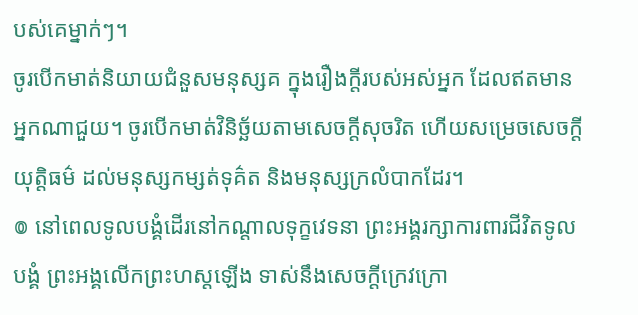បស់គេម្នាក់ៗ។
ចូរបើកមាត់និយាយជំនួសមនុស្សគ ក្នុងរឿងក្តីរបស់អស់អ្នក ដែលឥតមានអ្នកណាជួយ។ ចូរបើកមាត់វិនិច្ឆ័យតាមសេចក្ដីសុចរិត ហើយសម្រេចសេចក្ដីយុត្តិធម៌ ដល់មនុស្សកម្សត់ទុគ៌ត និងមនុស្សក្រលំបាកដែរ។
៙ នៅពេលទូលបង្គំដើរនៅកណ្ដាលទុក្ខវេទនា ព្រះអង្គរក្សាការពារជីវិតទូលបង្គំ ព្រះអង្គលើកព្រះហស្តឡើង ទាស់នឹងសេចក្ដីក្រេវក្រោ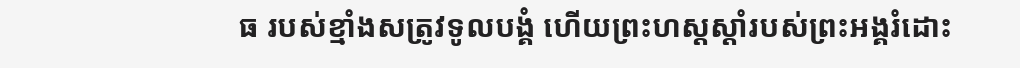ធ របស់ខ្មាំងសត្រូវទូលបង្គំ ហើយព្រះហស្តស្តាំរបស់ព្រះអង្គរំដោះ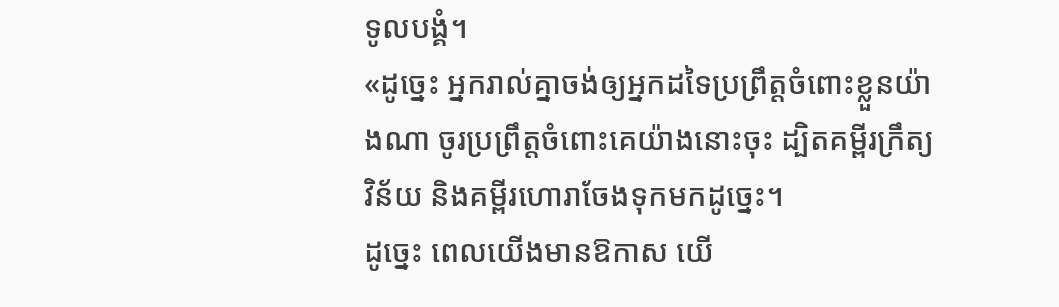ទូលបង្គំ។
«ដូច្នេះ អ្នករាល់គ្នាចង់ឲ្យអ្នកដទៃប្រព្រឹត្តចំពោះខ្លួនយ៉ាងណា ចូរប្រព្រឹត្តចំពោះគេយ៉ាងនោះចុះ ដ្បិតគម្ពីរក្រឹត្យវិន័យ និងគម្ពីរហោរាចែងទុកមកដូច្នេះ។
ដូច្នេះ ពេលយើងមានឱកាស យើ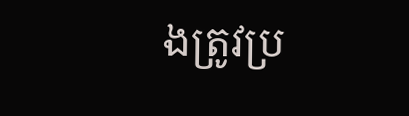ងត្រូវប្រ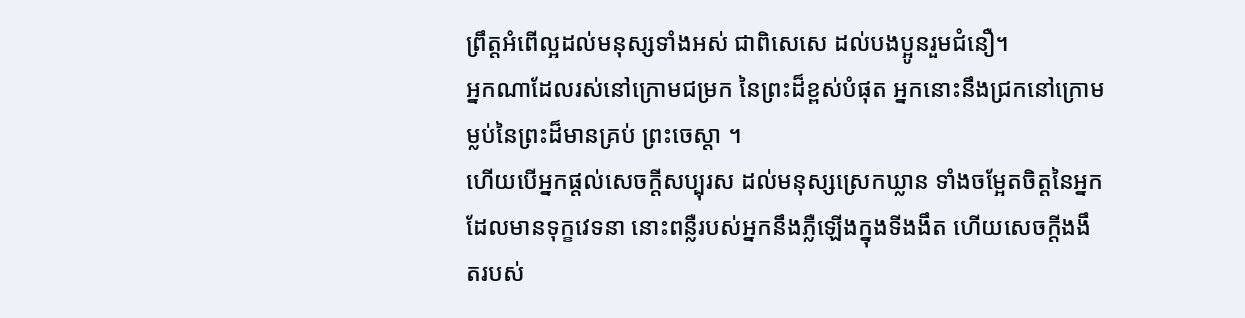ព្រឹត្តអំពើល្អដល់មនុស្សទាំងអស់ ជាពិសេសេ ដល់បងប្អូនរួមជំនឿ។
អ្នកណាដែលរស់នៅក្រោមជម្រក នៃព្រះដ៏ខ្ពស់បំផុត អ្នកនោះនឹងជ្រកនៅក្រោមម្លប់នៃព្រះដ៏មានគ្រប់ ព្រះចេស្តា ។
ហើយបើអ្នកផ្តល់សេចក្ដីសប្បុរស ដល់មនុស្សស្រេកឃ្លាន ទាំងចម្អែតចិត្តនៃអ្នកដែលមានទុក្ខវេទនា នោះពន្លឺរបស់អ្នកនឹងភ្លឺឡើងក្នុងទីងងឹត ហើយសេចក្ដីងងឹតរបស់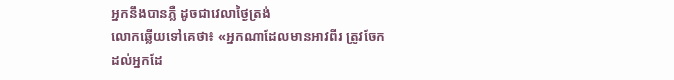អ្នកនឹងបានភ្លឺ ដូចជាវេលាថ្ងៃត្រង់
លោកឆ្លើយទៅគេថា៖ «អ្នកណាដែលមានអាវពីរ ត្រូវចែកដល់អ្នកដែ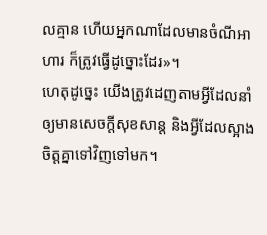លគ្មាន ហើយអ្នកណាដែលមានចំណីអាហារ ក៏ត្រូវធ្វើដូច្នោះដែរ»។
ហេតុដូច្នេះ យើងត្រូវដេញតាមអ្វីដែលនាំឲ្យមានសេចក្ដីសុខសាន្ត និងអ្វីដែលស្អាងចិត្តគ្នាទៅវិញទៅមក។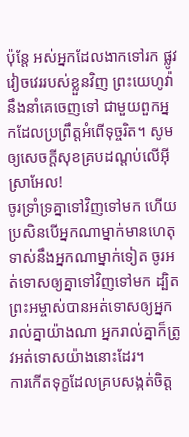ប៉ុន្ដែ អស់អ្នកដែលងាកទៅរក ផ្លូវវៀចវេររបស់ខ្លួនវិញ ព្រះយេហូវ៉ានឹងនាំគេចេញទៅ ជាមួយពួកអ្នកដែលប្រព្រឹត្តអំពើទុច្ចរិត។ សូមឲ្យសេចក្ដីសុខគ្របដណ្ដប់លើអ៊ីស្រាអែល!
ចូរទ្រាំទ្រគ្នាទៅវិញទៅមក ហើយប្រសិនបើអ្នកណាម្នាក់មានហេតុទាស់នឹងអ្នកណាម្នាក់ទៀត ចូរអត់ទោសឲ្យគ្នាទៅវិញទៅមក ដ្បិតព្រះអម្ចាស់បានអត់ទោសឲ្យអ្នករាល់គ្នាយ៉ាងណា អ្នករាល់គ្នាក៏ត្រូវអត់ទោសយ៉ាងនោះដែរ។
ការកើតទុក្ខដែលគ្របសង្កត់ចិត្ត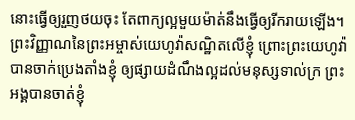នោះធ្វើឲ្យរួញថយចុះ តែពាក្យល្អមួយម៉ាត់នឹងធ្វើឲ្យរីករាយឡើង។
ព្រះវិញ្ញាណនៃព្រះអម្ចាស់យេហូវ៉ាសណ្ឋិតលើខ្ញុំ ព្រោះព្រះយេហូវ៉ាបានចាក់ប្រេងតាំងខ្ញុំ ឲ្យផ្សាយដំណឹងល្អដល់មនុស្សទាល់ក្រ ព្រះអង្គបានចាត់ខ្ញុំ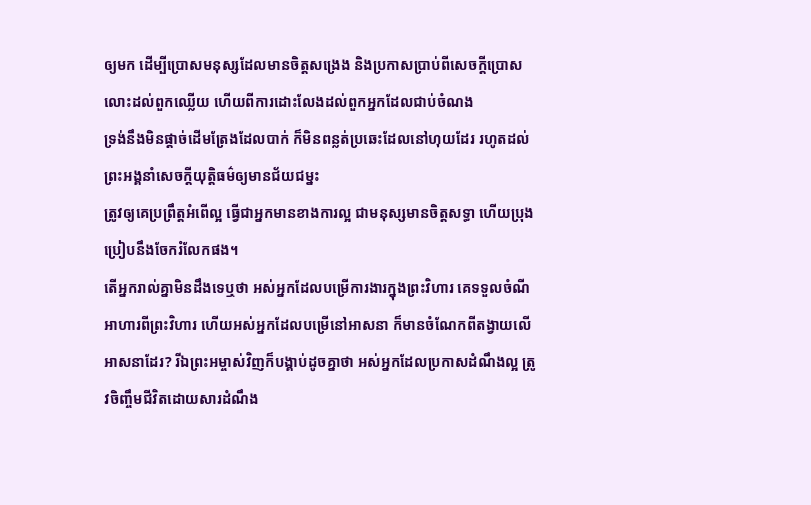ឲ្យមក ដើម្បីប្រោសមនុស្សដែលមានចិត្តសង្រេង និងប្រកាសប្រាប់ពីសេចក្ដីប្រោសលោះដល់ពួកឈ្លើយ ហើយពីការដោះលែងដល់ពួកអ្នកដែលជាប់ចំណង
ទ្រង់នឹងមិនផ្តាច់ដើមត្រែងដែលបាក់ ក៏មិនពន្លត់ប្រឆេះដែលនៅហុយដែរ រហូតដល់ព្រះអង្គនាំសេចក្តីយុត្តិធម៌ឲ្យមានជ័យជម្នះ
ត្រូវឲ្យគេប្រព្រឹត្តអំពើល្អ ធ្វើជាអ្នកមានខាងការល្អ ជាមនុស្សមានចិត្តសទ្ធា ហើយប្រុងប្រៀបនឹងចែករំលែកផង។
តើអ្នករាល់គ្នាមិនដឹងទេឬថា អស់អ្នកដែលបម្រើការងារក្នុងព្រះវិហារ គេទទួលចំណីអាហារពីព្រះវិហារ ហើយអស់អ្នកដែលបម្រើនៅអាសនា ក៏មានចំណែកពីតង្វាយលើអាសនាដែរ? រីឯព្រះអម្ចាស់វិញក៏បង្គាប់ដូចគ្នាថា អស់អ្នកដែលប្រកាសដំណឹងល្អ ត្រូវចិញ្ចឹមជីវិតដោយសារដំណឹង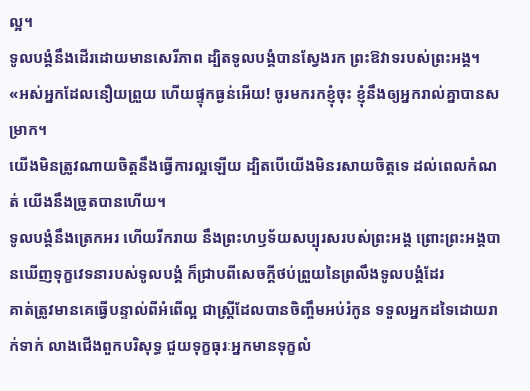ល្អ។
ទូលបង្គំនឹងដើរដោយមានសេរីភាព ដ្បិតទូលបង្គំបានស្វែងរក ព្រះឱវាទរបស់ព្រះអង្គ។
«អស់អ្នកដែលនឿយព្រួយ ហើយផ្ទុកធ្ងន់អើយ! ចូរមករកខ្ញុំចុះ ខ្ញុំនឹងឲ្យអ្នករាល់គ្នាបានសម្រាក។
យើងមិនត្រូវណាយចិត្តនឹងធ្វើការល្អឡើយ ដ្បិតបើយើងមិនរសាយចិត្តទេ ដល់ពេលកំណត់ យើងនឹងច្រូតបានហើយ។
ទូលបង្គំនឹងត្រេកអរ ហើយរីករាយ នឹងព្រះហឫទ័យសប្បុរសរបស់ព្រះអង្គ ព្រោះព្រះអង្គបានឃើញទុក្ខវេទនារបស់ទូលបង្គំ ក៏ជ្រាបពីសេចក្ដីថប់ព្រួយនៃព្រលឹងទូលបង្គំដែរ
គាត់ត្រូវមានគេធ្វើបន្ទាល់ពីអំពើល្អ ជាស្ត្រីដែលបានចិញ្ចឹមអប់រំកូន ទទួលអ្នកដទៃដោយរាក់ទាក់ លាងជើងពួកបរិសុទ្ធ ជួយទុក្ខធុរៈអ្នកមានទុក្ខលំ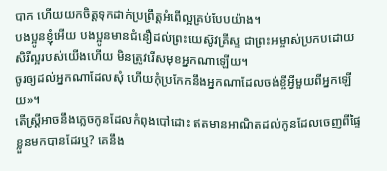បាក ហើយយកចិត្តទុកដាក់ប្រព្រឹត្តអំពើល្អគ្រប់បែបយ៉ាង។
បងប្អូនខ្ញុំអើយ បងប្អូនមានជំនឿដល់ព្រះយេស៊ូវគ្រីស្ទ ជាព្រះអម្ចាស់ប្រកបដោយសិរីល្អរបស់យើងហើយ មិនត្រូវរើសមុខអ្នកណាឡើយ។
ចូរឲ្យដល់អ្នកណាដែលសុំ ហើយកុំប្រកែកនឹងអ្នកណាដែលចង់ខ្ចីអ្វីមួយពីអ្នកឡើយ»។
តើស្ត្រីអាចនឹងភ្លេចកូនដែលកំពុងបៅដោះ ឥតមានអាណិតដល់កូនដែលចេញពីផ្ទៃខ្លួនមកបានដែរឬ? គេនឹង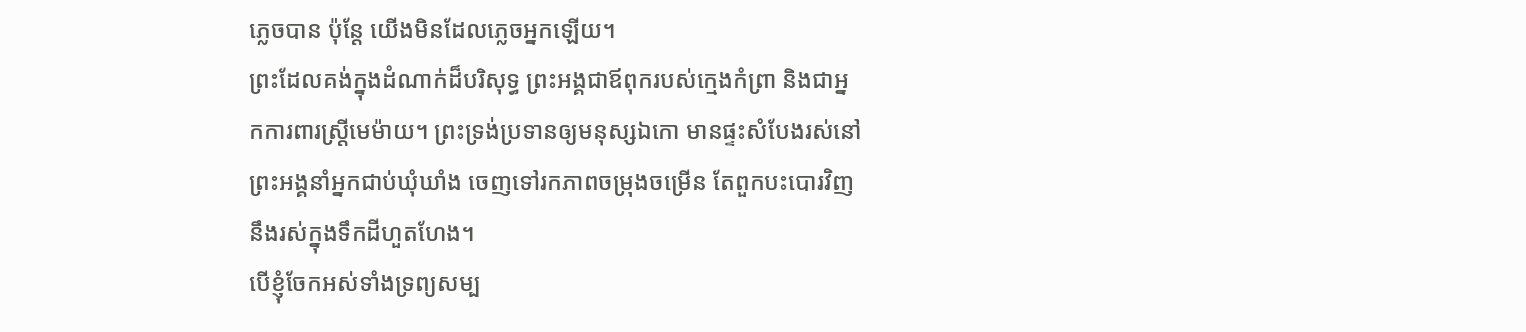ភ្លេចបាន ប៉ុន្តែ យើងមិនដែលភ្លេចអ្នកឡើយ។
ព្រះដែលគង់ក្នុងដំណាក់ដ៏បរិសុទ្ធ ព្រះអង្គជាឪពុករបស់ក្មេងកំព្រា និងជាអ្នកការពារស្ត្រីមេម៉ាយ។ ព្រះទ្រង់ប្រទានឲ្យមនុស្សឯកោ មានផ្ទះសំបែងរស់នៅ ព្រះអង្គនាំអ្នកជាប់ឃុំឃាំង ចេញទៅរកភាពចម្រុងចម្រើន តែពួកបះបោរវិញ នឹងរស់ក្នុងទឹកដីហួតហែង។
បើខ្ញុំចែកអស់ទាំងទ្រព្យសម្ប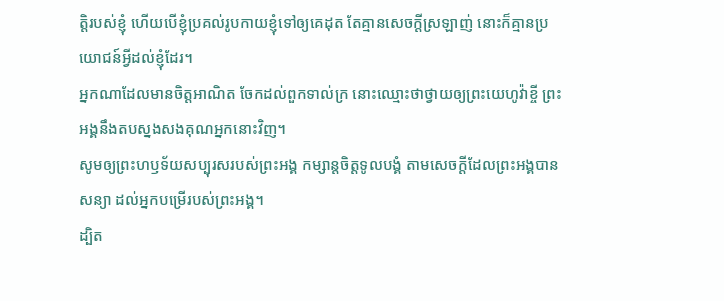ត្តិរបស់ខ្ញុំ ហើយបើខ្ញុំប្រគល់រូបកាយខ្ញុំទៅឲ្យគេដុត តែគ្មានសេចក្តីស្រឡាញ់ នោះក៏គ្មានប្រយោជន៍អ្វីដល់ខ្ញុំដែរ។
អ្នកណាដែលមានចិត្តអាណិត ចែកដល់ពួកទាល់ក្រ នោះឈ្មោះថាថ្វាយឲ្យព្រះយេហូវ៉ាខ្ចី ព្រះអង្គនឹងតបស្នងសងគុណអ្នកនោះវិញ។
សូមឲ្យព្រះហឫទ័យសប្បុរសរបស់ព្រះអង្គ កម្សាន្តចិត្តទូលបង្គំ តាមសេចក្ដីដែលព្រះអង្គបានសន្យា ដល់អ្នកបម្រើរបស់ព្រះអង្គ។
ដ្បិត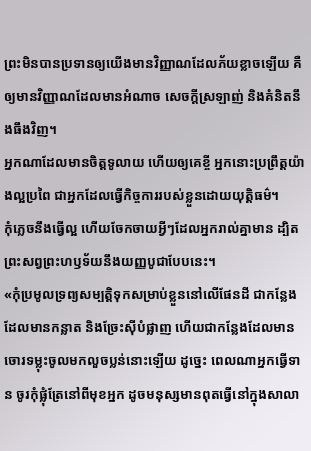ព្រះមិនបានប្រទានឲ្យយើងមានវិញ្ញាណដែលភ័យខ្លាចឡើយ គឺឲ្យមានវិញ្ញាណដែលមានអំណាច សេចក្ដីស្រឡាញ់ និងគំនិតនឹងធឹងវិញ។
អ្នកណាដែលមានចិត្តទូលាយ ហើយឲ្យគេខ្ចី អ្នកនោះប្រព្រឹត្តយ៉ាងល្អប្រពៃ ជាអ្នកដែលធ្វើកិច្ចការរបស់ខ្លួនដោយយុត្តិធម៌។
កុំភ្លេចនឹងធ្វើល្អ ហើយចែកចាយអ្វីៗដែលអ្នករាល់គ្នាមាន ដ្បិតព្រះសព្វព្រះហឫទ័យនឹងយញ្ញបូជាបែបនេះ។
«កុំប្រមូលទ្រព្យសម្បត្តិទុកសម្រាប់ខ្លួននៅលើផែនដី ជាកន្លែងដែលមានកន្លាត និងច្រែះស៊ីបំផ្លាញ ហើយជាកន្លែងដែលមានចោរទម្លុះចូលមកលួចប្លន់នោះឡើយ ដូច្នេះ ពេលណាអ្នកធ្វើទាន ចូរកុំផ្លុំត្រែនៅពីមុខអ្នក ដូចមនុស្សមានពុតធ្វើនៅក្នុងសាលា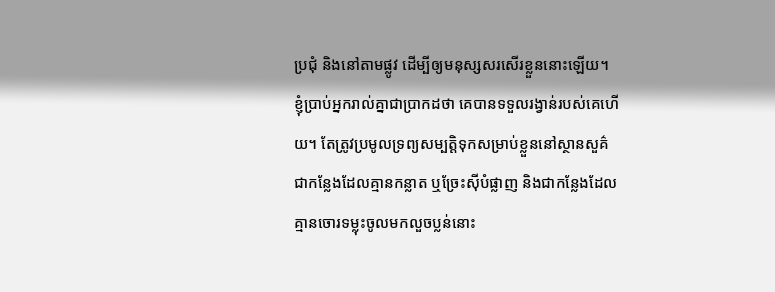ប្រជុំ និងនៅតាមផ្លូវ ដើម្បីឲ្យមនុស្សសរសើរខ្លួននោះឡើយ។ ខ្ញុំប្រាប់អ្នករាល់គ្នាជាប្រាកដថា គេបានទទួលរង្វាន់របស់គេហើយ។ តែត្រូវប្រមូលទ្រព្យសម្បត្តិទុកសម្រាប់ខ្លួននៅស្ថានសួគ៌ ជាកន្លែងដែលគ្មានកន្លាត ឬច្រែះស៊ីបំផ្លាញ និងជាកន្លែងដែលគ្មានចោរទម្លុះចូលមកលួចប្លន់នោះ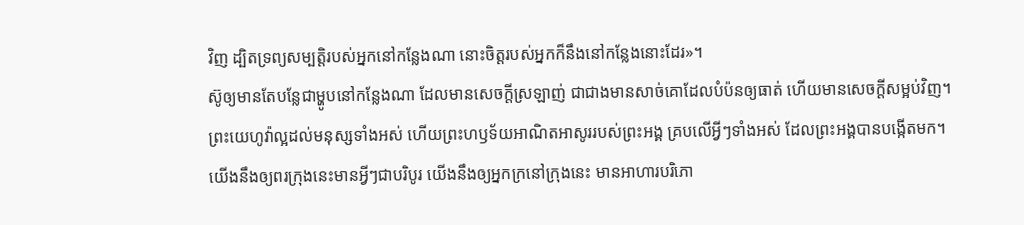វិញ ដ្បិតទ្រព្យសម្បត្តិរបស់អ្នកនៅកន្លែងណា នោះចិត្តរបស់អ្នកក៏នឹងនៅកន្លែងនោះដែរ»។
ស៊ូឲ្យមានតែបន្លែជាម្ហូបនៅកន្លែងណា ដែលមានសេចក្ដីស្រឡាញ់ ជាជាងមានសាច់គោដែលបំប៉នឲ្យធាត់ ហើយមានសេចក្ដីសម្អប់វិញ។
ព្រះយេហូវ៉ាល្អដល់មនុស្សទាំងអស់ ហើយព្រះហឫទ័យអាណិតអាសូររបស់ព្រះអង្គ គ្របលើអ្វីៗទាំងអស់ ដែលព្រះអង្គបានបង្កើតមក។
យើងនឹងឲ្យពរក្រុងនេះមានអ្វីៗជាបរិបូរ យើងនឹងឲ្យអ្នកក្រនៅក្រុងនេះ មានអាហារបរិភោ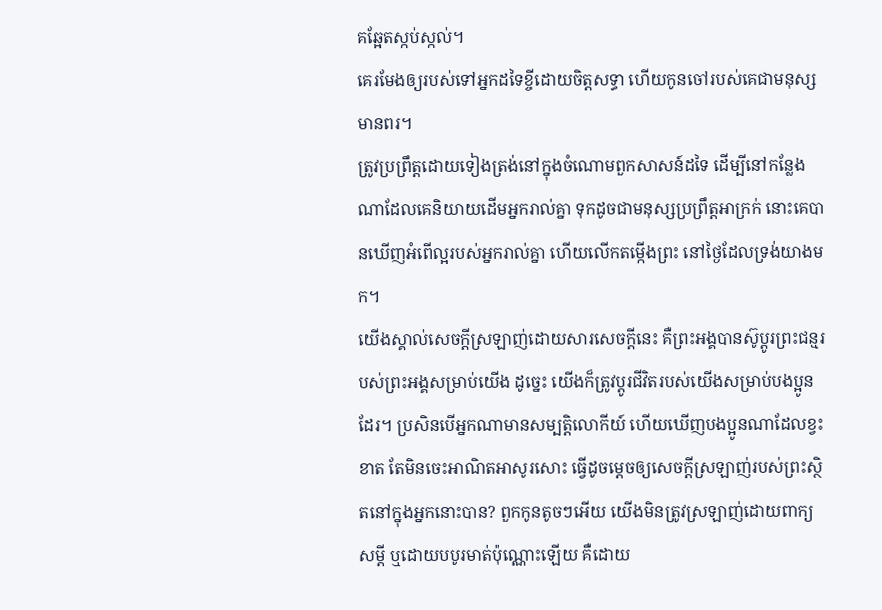គឆ្អែតស្កប់ស្កល់។
គេរមែងឲ្យរបស់ទៅអ្នកដទៃខ្ចីដោយចិត្តសទ្ធា ហើយកូនចៅរបស់គេជាមនុស្សមានពរ។
ត្រូវប្រព្រឹត្តដោយទៀងត្រង់នៅក្នុងចំណោមពួកសាសន៍ដទៃ ដើម្បីនៅកន្លែងណាដែលគេនិយាយដើមអ្នករាល់គ្នា ទុកដូចជាមនុស្សប្រព្រឹត្តអាក្រក់ នោះគេបានឃើញអំពើល្អរបស់អ្នករាល់គ្នា ហើយលើកតម្កើងព្រះ នៅថ្ងៃដែលទ្រង់យាងមក។
យើងស្គាល់សេចក្ដីស្រឡាញ់ដោយសារសេចក្ដីនេះ គឺព្រះអង្គបានស៊ូប្តូរព្រះជន្មរបស់ព្រះអង្គសម្រាប់យើង ដូច្នេះ យើងក៏ត្រូវប្តូរជីវិតរបស់យើងសម្រាប់បងប្អូនដែរ។ ប្រសិនបើអ្នកណាមានសម្បត្តិលោកីយ៍ ហើយឃើញបងប្អូនណាដែលខ្វះខាត តែមិនចេះអាណិតអាសូរសោះ ធ្វើដូចម្តេចឲ្យសេចក្ដីស្រឡាញ់របស់ព្រះស្ថិតនៅក្នុងអ្នកនោះបាន? ពួកកូនតូចៗអើយ យើងមិនត្រូវស្រឡាញ់ដោយពាក្យសម្ដី ឬដោយបបូរមាត់ប៉ុណ្ណោះឡើយ គឺដោយ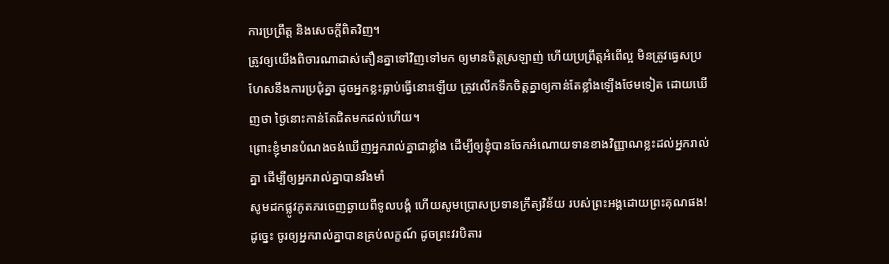ការប្រព្រឹត្ត និងសេចក្ដីពិតវិញ។
ត្រូវឲ្យយើងពិចារណាដាស់តឿនគ្នាទៅវិញទៅមក ឲ្យមានចិត្តស្រឡាញ់ ហើយប្រព្រឹត្តអំពើល្អ មិនត្រូវធ្វេសប្រហែសនឹងការប្រជុំគ្នា ដូចអ្នកខ្លះធ្លាប់ធ្វើនោះឡើយ ត្រូវលើកទឹកចិត្តគ្នាឲ្យកាន់តែខ្លាំងឡើងថែមទៀត ដោយឃើញថា ថ្ងៃនោះកាន់តែជិតមកដល់ហើយ។
ព្រោះខ្ញុំមានបំណងចង់ឃើញអ្នករាល់គ្នាជាខ្លាំង ដើម្បីឲ្យខ្ញុំបានចែកអំណោយទានខាងវិញ្ញាណខ្លះដល់អ្នករាល់គ្នា ដើម្បីឲ្យអ្នករាល់គ្នាបានរឹងមាំ
សូមដកផ្លូវភូតភរចេញឆ្ងាយពីទូលបង្គំ ហើយសូមប្រោសប្រទានក្រឹត្យវិន័យ របស់ព្រះអង្គដោយព្រះគុណផង!
ដូច្នេះ ចូរឲ្យអ្នករាល់គ្នាបានគ្រប់លក្ខណ៍ ដូចព្រះវរបិតារ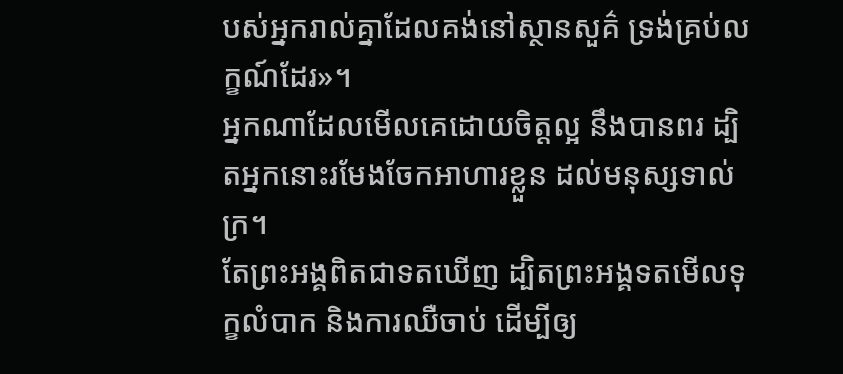បស់អ្នករាល់គ្នាដែលគង់នៅស្ថានសួគ៌ ទ្រង់គ្រប់លក្ខណ៍ដែរ»។
អ្នកណាដែលមើលគេដោយចិត្តល្អ នឹងបានពរ ដ្បិតអ្នកនោះរមែងចែកអាហារខ្លួន ដល់មនុស្សទាល់ក្រ។
តែព្រះអង្គពិតជាទតឃើញ ដ្បិតព្រះអង្គទតមើលទុក្ខលំបាក និងការឈឺចាប់ ដើម្បីឲ្យ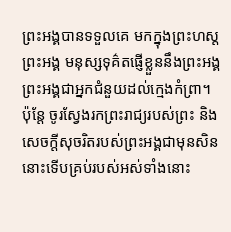ព្រះអង្គបានទទួលគេ មកក្នុងព្រះហស្តព្រះអង្គ មនុស្សទុគ៌តផ្ញើខ្លួននឹងព្រះអង្គ ព្រះអង្គជាអ្នកជំនួយដល់ក្មេងកំព្រា។
ប៉ុន្តែ ចូរស្វែងរកព្រះរាជ្យរបស់ព្រះ និងសេចក្តីសុចរិតរបស់ព្រះអង្គជាមុនសិន នោះទើបគ្រប់របស់អស់ទាំងនោះ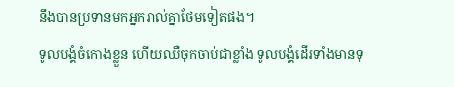នឹងបានប្រទានមកអ្នករាល់គ្នាថែមទៀតផង។
ទូលបង្គំចំកោងខ្លួន ហើយឈឺចុកចាប់ជាខ្លាំង ទូលបង្គំដើរទាំងមានទុ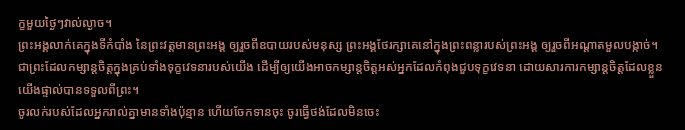ក្ខមួយថ្ងៃៗវាល់ល្ងាច។
ព្រះអង្គលាក់គេក្នុងទីកំបាំង នៃព្រះវត្តមានព្រះអង្គ ឲ្យរួចពីឧបាយរបស់មនុស្ស ព្រះអង្គថែរក្សាគេនៅក្នុងព្រះពន្លារបស់ព្រះអង្គ ឲ្យរួចពីអណ្ដាតមួលបង្កាច់។
ជាព្រះដែលកម្សាន្តចិត្តក្នុងគ្រប់ទាំងទុក្ខវេទនារបស់យើង ដើម្បីឲ្យយើងអាចកម្សាន្តចិត្តអស់អ្នកដែលកំពុងជួបទុក្ខវេទនា ដោយសារការកម្សាន្តចិត្តដែលខ្លួនយើងផ្ទាល់បានទទួលពីព្រះ។
ចូរលក់របស់ដែលអ្នករាល់គ្នាមានទាំងប៉ុន្មាន ហើយចែកទានចុះ ចូរធ្វើថង់ដែលមិនចេះ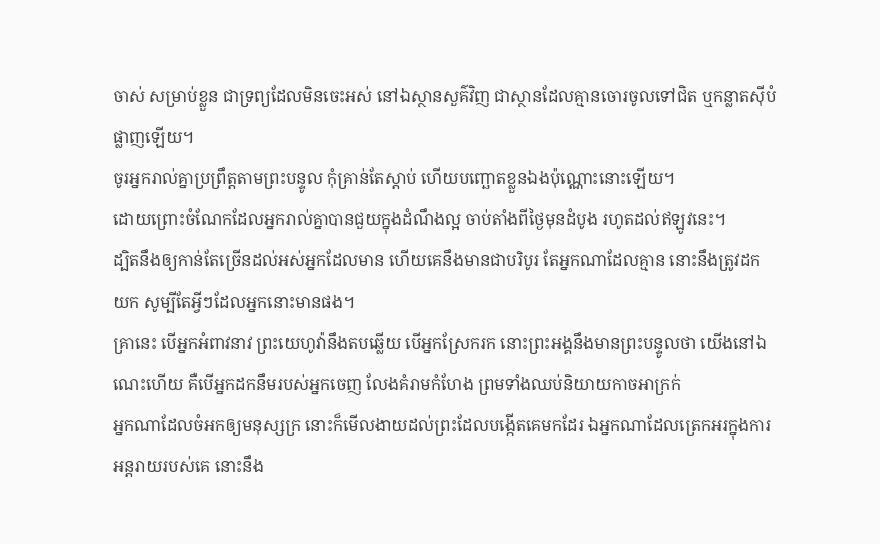ចាស់ សម្រាប់ខ្លួន ជាទ្រព្យដែលមិនចេះអស់ នៅឯស្ថានសួគ៌វិញ ជាស្ថានដែលគ្មានចោរចូលទៅជិត ឬកន្លាតស៊ីបំផ្លាញឡើយ។
ចូរអ្នករាល់គ្នាប្រព្រឹត្តតាមព្រះបន្ទូល កុំគ្រាន់តែស្តាប់ ហើយបញ្ឆោតខ្លួនឯងប៉ុណ្ណោះនោះឡើយ។
ដោយព្រោះចំណែកដែលអ្នករាល់គ្នាបានជួយក្នុងដំណឹងល្អ ចាប់តាំងពីថ្ងៃមុនដំបូង រហូតដល់ឥឡូវនេះ។
ដ្បិតនឹងឲ្យកាន់តែច្រើនដល់អស់អ្នកដែលមាន ហើយគេនឹងមានជាបរិបូរ តែអ្នកណាដែលគ្មាន នោះនឹងត្រូវដកយក សូម្បីតែអ្វីៗដែលអ្នកនោះមានផង។
គ្រានេះ បើអ្នកអំពាវនាវ ព្រះយេហូវ៉ានឹងតបឆ្លើយ បើអ្នកស្រែករក នោះព្រះអង្គនឹងមានព្រះបន្ទូលថា យើងនៅឯណេះហើយ គឺបើអ្នកដកនឹមរបស់អ្នកចេញ លែងគំរាមកំហែង ព្រមទាំងឈប់និយាយកាចអាក្រក់
អ្នកណាដែលចំអកឲ្យមនុស្សក្រ នោះក៏មើលងាយដល់ព្រះដែលបង្កើតគេមកដែរ ឯអ្នកណាដែលត្រេកអរក្នុងការអន្តរាយរបស់គេ នោះនឹង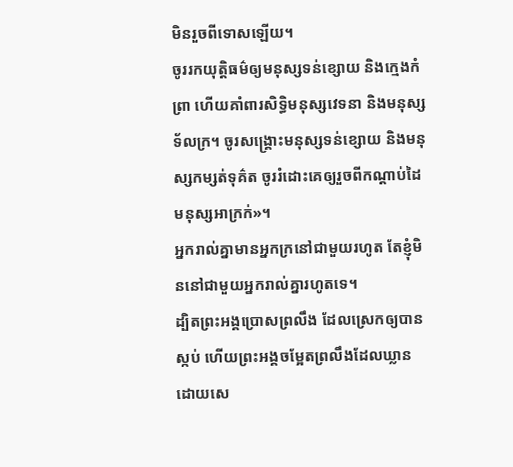មិនរួចពីទោសឡើយ។
ចូររកយុត្តិធម៌ឲ្យមនុស្សទន់ខ្សោយ និងក្មេងកំព្រា ហើយគាំពារសិទ្ធិមនុស្សវេទនា និងមនុស្សទ័លក្រ។ ចូរសង្គ្រោះមនុស្សទន់ខ្សោយ និងមនុស្សកម្សត់ទុគ៌ត ចូររំដោះគេឲ្យរួចពីកណ្ដាប់ដៃមនុស្សអាក្រក់»។
អ្នករាល់គ្នាមានអ្នកក្រនៅជាមួយរហូត តែខ្ញុំមិននៅជាមួយអ្នករាល់គ្នារហូតទេ។
ដ្បិតព្រះអង្គប្រោសព្រលឹង ដែលស្រេកឲ្យបានស្កប់ ហើយព្រះអង្គចម្អែតព្រលឹងដែលឃ្លាន ដោយសេ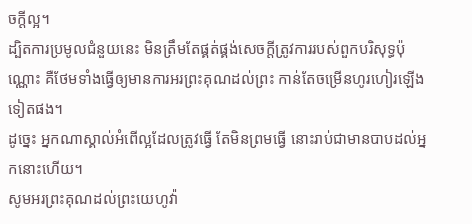ចក្ដីល្អ។
ដ្បិតការប្រមូលជំនួយនេះ មិនត្រឹមតែផ្គត់ផ្គង់សេចក្តីត្រូវការរបស់ពួកបរិសុទ្ធប៉ុណ្ណោះ គឺថែមទាំងធ្វើឲ្យមានការអរព្រះគុណដល់ព្រះ កាន់តែចម្រើនហូរហៀរឡើងទៀតផង។
ដូច្នេះ អ្នកណាស្គាល់អំពើល្អដែលត្រូវធ្វើ តែមិនព្រមធ្វើ នោះរាប់ជាមានបាបដល់អ្នកនោះហើយ។
សូមអរព្រះគុណដល់ព្រះយេហូវ៉ា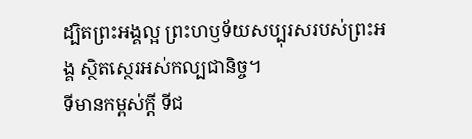ដ្បិតព្រះអង្គល្អ ព្រះហឫទ័យសប្បុរសរបស់ព្រះអង្គ ស្ថិតស្ថេរអស់កល្បជានិច្ច។
ទីមានកម្ពស់ក្ដី ទីជ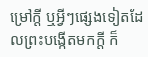ម្រៅក្ដី ឬអ្វីៗផ្សេងទៀតដែលព្រះបង្កើតមកក្តី ក៏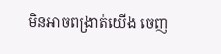មិនអាចពង្រាត់យើង ចេញ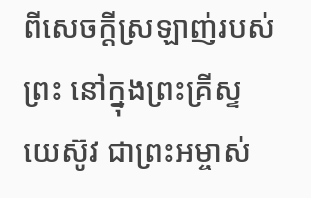ពីសេចក្តីស្រឡាញ់របស់ព្រះ នៅក្នុងព្រះគ្រីស្ទយេស៊ូវ ជាព្រះអម្ចាស់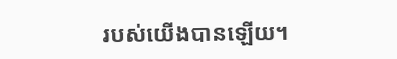របស់យើងបានឡើយ។